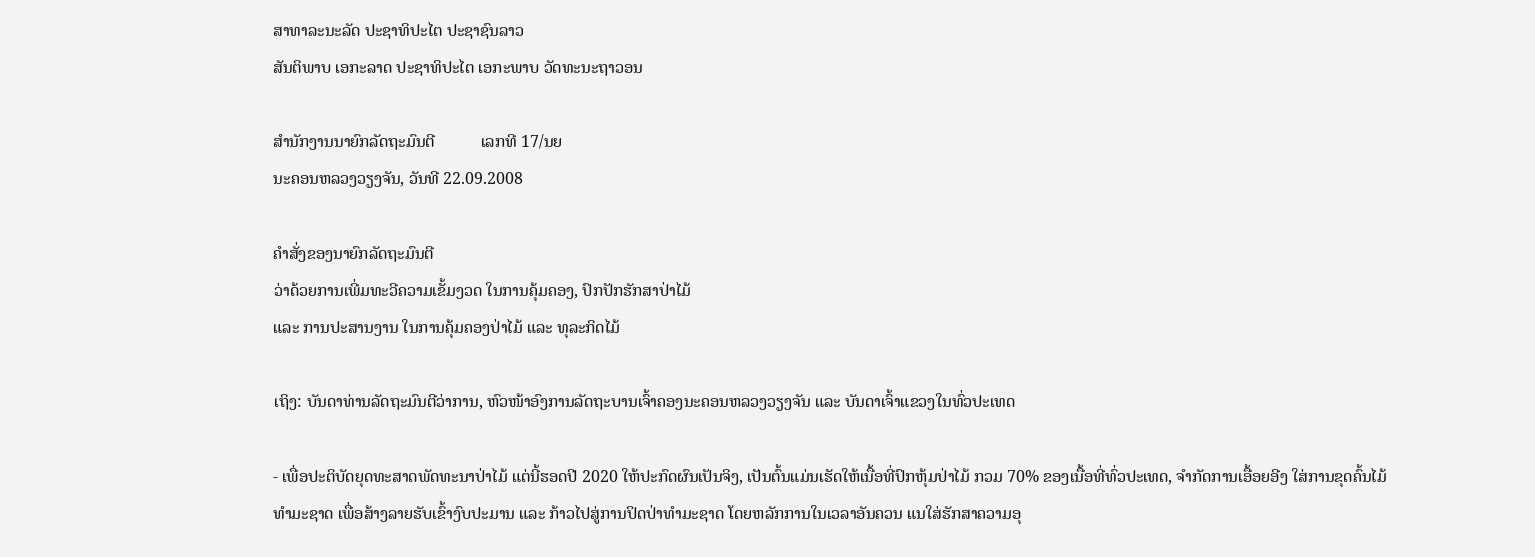ສາທາລະນະລັດ ປະຊາທິປະໄຕ ປະຊາຊົນລາວ
ສັນຕິພາບ ເອກະລາດ ປະຊາທິປະໄຕ ເອກະພາບ ວັດທະນະຖາວອນ

ສຳນັກງານນາຍົກລັດຖະມົນຕີ           ເລກທີ 17/ນຍ
ນະຄອນຫລວງວຽງຈັນ, ວັນທີ 22.09.2008

ຄຳສັ່ງຂອງນາຍົກລັດຖະມົນຕີ
ວ່າດ້ວຍການເພີ່ມທະວີຄວາມເຂັ້ມງວດ ໃນການຄຸ້ມຄອງ, ປົກປັກຮັກສາປ່າໄມ້
ແລະ ການປະສານງານ ໃນການຄຸ້ມຄອງປ່າໄມ້ ແລະ ທຸລະກິດໄມ້

ເຖິງ: ບັນດາທ່ານລັດຖະມົນຕີວ່າການ, ຫົວໜ້າອົງການລັດຖະບານເຈົ້າຄອງນະຄອນຫລວງວຽງຈັນ ແລະ ບັນດາເຈົ້າແຂວງໃນທົ່ວປະເທດ

- ເພື່ອປະຕິບັດຍຸດທະສາດພັດທະນາປ່າໄມ້ ແຕ່ນີ້ຮອດປີ 2020 ໃຫ້ປະກົດຜົນເປັນຈິງ, ເປັນຕົ້ນແມ່ນເຮັດໃຫ້ເນື້ອທີ່ປົກຫຸ້ມປ່າໄມ້ ກວມ 70% ຂອງເນື້ອທີ່ທົ່ວປະເທດ, ຈຳກັດການເອື້ອຍອີງ ໃສ່ການຂຸດຄົ້ນໄມ້ທຳມະຊາດ ເພື່ອສ້າງລາຍຮັບເຂົ້າງົບປະມານ ແລະ ກ້າວໄປສູ່ການປິດປ່າທຳມະຊາດ ໂດຍຫລັກການໃນເວລາອັນຄວນ ແນໃສ່ຮັກສາຄວາມອຸ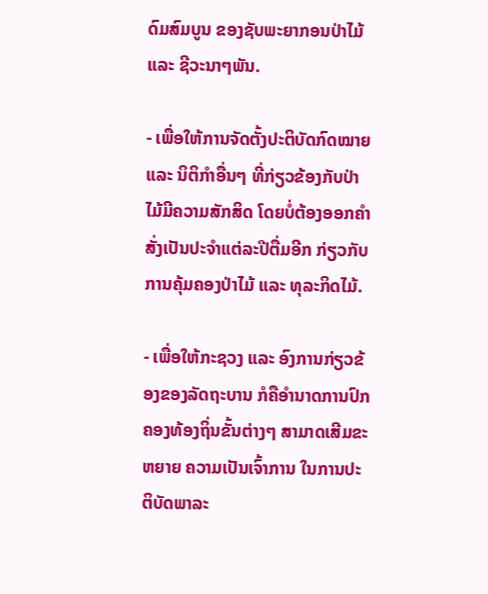ດົມສົມບູນ ຂອງຊັບພະຍາກອນປ່າໄມ້ ແລະ ຊີວະນາໆພັນ.

- ເພື່ອໃຫ້ການຈັດຕັ້ງປະຕິບັດກົດໝາຍ ແລະ ນິຕິກໍາອື່ນໆ ທີ່ກ່ຽວຂ້ອງກັບປ່າໄມ້ມີຄວາມສັກສິດ ໂດຍບໍ່ຕ້ອງອອກຄຳສັ່ງເປັນປະຈຳແຕ່ລະປີຕື່ມອີກ ກ່ຽວກັບການຄຸ້ມຄອງປ່າໄມ້ ແລະ ທຸລະກິດໄມ້.

- ເພື່ອໃຫ້ກະຊວງ ແລະ ອົງການກ່ຽວຂ້ອງຂອງລັດຖະບານ ກໍຄືອໍານາດການປົກຄອງທ້ອງຖິ່ນຂັ້ນຕ່າງໆ ສາມາດເສີມຂະຫຍາຍ ຄວາມເປັນເຈົ້າການ ໃນການປະຕິບັດພາລະ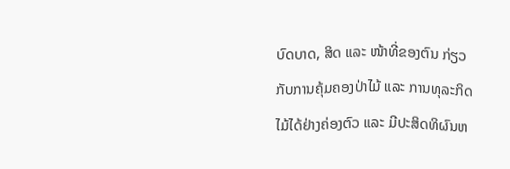ບົດບາດ, ສິດ ແລະ ໜ້າທີ່ຂອງຕົນ ກ່ຽວກັບການຄຸ້ມຄອງປ່າໄມ້ ແລະ ການທຸລະກິດໄມ້ໄດ້ຢ່າງຄ່ອງຕົວ ແລະ ມີປະສິດທິຜົນຫ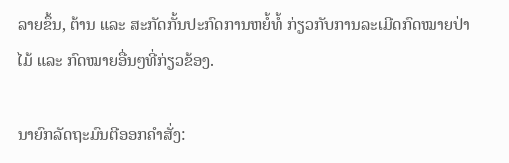ລາຍຂຶ້ນ, ຕ້ານ ແລະ ສະກັດກັ້ນປະກົດການຫຍໍ້ທໍ້ ກ່ຽວກັບການລະເມີດກົດໝາຍປ່າໄມ້ ແລະ ກົດໝາຍອື່ນໆທີ່ກ່ຽວຂ້ອງ.

ນາຍົກລັດຖະມົນຕີອອກຄຳສັ່ງ: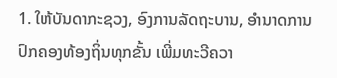1. ໃຫ້ບັນດາກະຊວງ, ອົງການລັດຖະບານ, ອຳນາດການປົກຄອງທ້ອງຖິ່ນທຸກຂັ້ນ ເພີ່ມທະວີຄວາ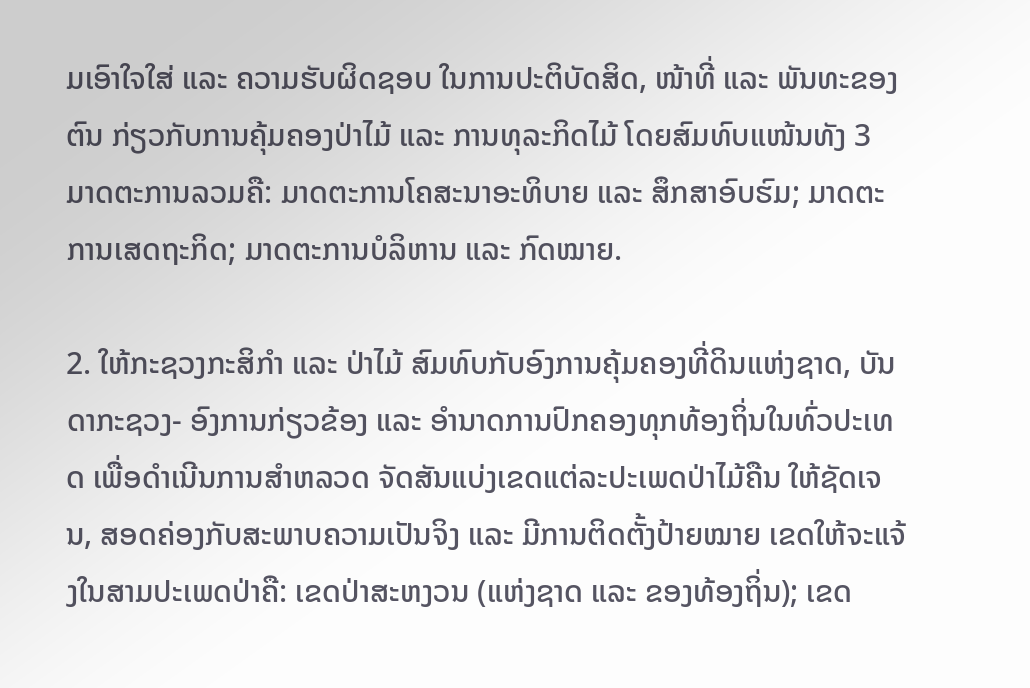ມເອົາໃຈໃສ່ ແລະ ຄວາມຮັບຜິດຊອບ ໃນການປະຕິບັດສິດ, ໜ້າທີ່ ແລະ ພັນທະຂອງຕົນ ກ່ຽວກັບການຄຸ້ມຄອງປ່າໄມ້ ແລະ ການທຸລະກິດໄມ້ ໂດຍສົມທົບແໜ້ນທັງ 3 ມາດຕະການລວມຄື: ມາດຕະການໂຄສະນາອະທິບາຍ ແລະ ສຶກສາອົບຮົມ; ມາດຕະການເສດຖະກິດ; ມາດຕະການບໍລິຫານ ແລະ ກົດໝາຍ.

2. ໃຫ້ກະຊວງກະສິກຳ ແລະ ປ່າໄມ້ ສົມທົບກັບອົງການຄຸ້ມຄອງທີ່ດິນແຫ່ງຊາດ, ບັນດາກະຊວງ- ອົງການກ່ຽວຂ້ອງ ແລະ ອຳນາດການປົກຄອງທຸກທ້ອງຖິ່ນໃນທົ່ວປະເທດ ເພື່ອດຳເນີນການສຳຫລວດ ຈັດສັນແບ່ງເຂດແຕ່ລະປະເພດປ່າໄມ້ຄືນ ໃຫ້ຊັດເຈນ, ສອດຄ່ອງກັບສະພາບຄວາມເປັນຈິງ ແລະ ມີການຕິດຕັ້ງປ້າຍໝາຍ ເຂດໃຫ້ຈະແຈ້ງໃນສາມປະເພດປ່າຄື: ເຂດປ່າສະຫງວນ (ແຫ່ງຊາດ ແລະ ຂອງທ້ອງຖິ່ນ); ເຂດ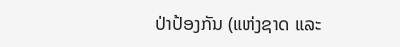ປ່າປ້ອງກັນ (ແຫ່ງຊາດ ແລະ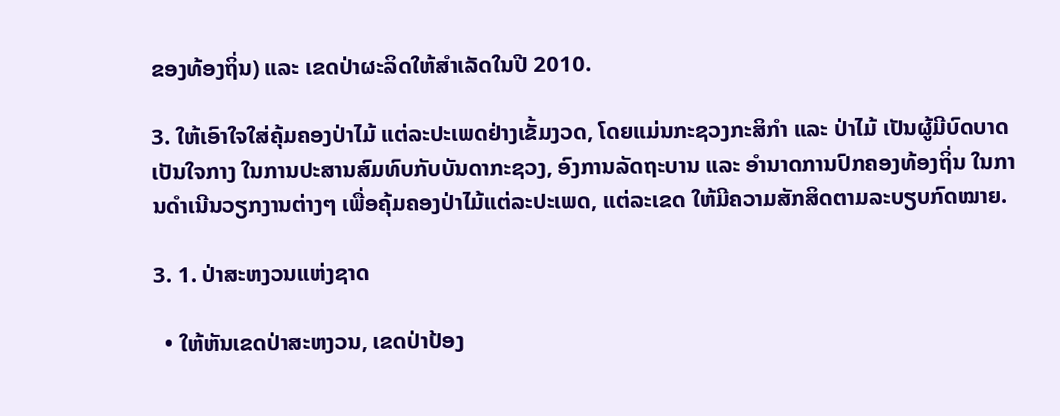ຂອງທ້ອງຖິ່ນ) ແລະ ເຂດປ່າຜະລິດໃຫ້ສຳເລັດໃນປີ 2010.

3. ໃຫ້ເອົາໃຈໃສ່ຄຸ້ມຄອງປ່າໄມ້ ແຕ່ລະປະເພດຢ່າງເຂັ້ມງວດ, ໂດຍແມ່ນກະຊວງກະສິກໍາ ແລະ ປ່າໄມ້ ເປັນຜູ້ມີບົດບາດເປັນໃຈກາງ ໃນການປະສານສົມທົບກັບບັນດາກະຊວງ, ອົງການລັດຖະບານ ແລະ ອຳນາດການປົກຄອງທ້ອງຖິ່ນ ໃນການດຳເນີນວຽກງານຕ່າງໆ ເພື່ອຄຸ້ມຄອງປ່າໄມ້ແຕ່ລະປະເພດ, ແຕ່ລະເຂດ ໃຫ້ມີຄວາມສັກສິດຕາມລະບຽບກົດໝາຍ.

3. 1. ປ່າສະຫງວນແຫ່ງຊາດ

  • ໃຫ້ຫັນເຂດປ່າສະຫງວນ, ເຂດປ່າປ້ອງ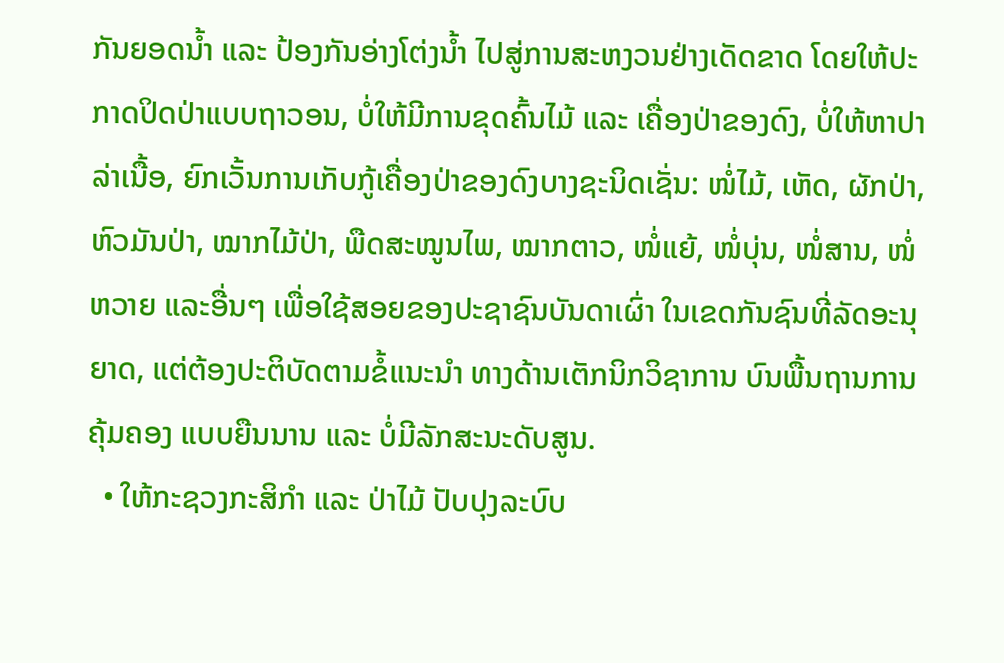ກັນຍອດນໍ້າ ແລະ ປ້ອງກັນອ່າງໂຕ່ງນໍ້າ ໄປສູ່ການສະຫງວນຢ່າງເດັດຂາດ ໂດຍໃຫ້ປະກາດປິດປ່າແບບຖາວອນ, ບໍ່ໃຫ້ມີການຂຸດຄົ້ນໄມ້ ແລະ ເຄື່ອງປ່າຂອງດົງ, ບໍ່ໃຫ້ຫາປາລ່າເນື້ອ, ຍົກເວັ້ນການເກັບກູ້ເຄື່ອງປ່າຂອງດົງບາງຊະນິດເຊັ່ນ: ໜໍ່ໄມ້, ເຫັດ, ຜັກປ່າ, ຫົວມັນປ່າ, ໝາກໄມ້ປ່າ, ພືດສະໝູນໄພ, ໝາກຕາວ, ໜໍ່ແຍ້, ໜໍ່ບຸ່ນ, ໜໍ່ສານ, ໜໍ່ຫວາຍ ແລະອື່ນໆ ເພື່ອໃຊ້ສອຍຂອງປະຊາຊົນບັນດາເຜົ່າ ໃນເຂດກັນຊົນທີ່ລັດອະນຸຍາດ, ແຕ່ຕ້ອງປະຕິບັດຕາມຂໍ້ແນະນຳ ທາງດ້ານເຕັກນິກວິຊາການ ບົນພື້ນຖານການຄຸ້ມຄອງ ແບບຍືນນານ ແລະ ບໍ່ມີລັກສະນະດັບສູນ.
  • ໃຫ້ກະຊວງກະສິກຳ ແລະ ປ່າໄມ້ ປັບປຸງລະບົບ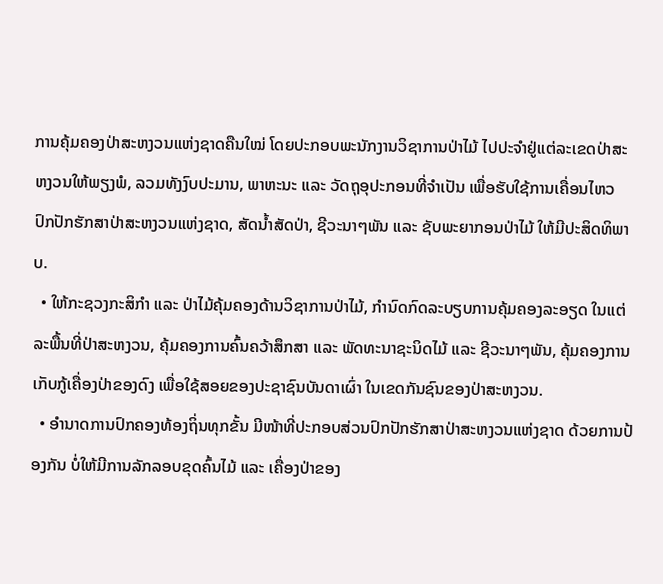ການຄຸ້ມຄອງປ່າສະຫງວນແຫ່ງຊາດຄືນໃໝ່ ໂດຍປະກອບພະນັກງານວິຊາການປ່າໄມ້ ໄປປະຈຳຢູ່ແຕ່ລະເຂດປ່າສະຫງວນໃຫ້ພຽງພໍ, ລວມທັງງົບປະມານ, ພາຫະນະ ແລະ ວັດຖຸອຸປະກອນທີ່ຈຳເປັນ ເພື່ອຮັບໃຊ້ການເຄື່ອນໄຫວ ປົກປັກຮັກສາປ່າສະຫງວນແຫ່ງຊາດ, ສັດນ້ຳສັດປ່າ, ຊີວະນາໆພັນ ແລະ ຊັບພະຍາກອນປ່າໄມ້ ໃຫ້ມີປະສິດທິພາບ.
  • ໃຫ້ກະຊວງກະສິກຳ ແລະ ປ່າໄມ້ຄຸ້ມຄອງດ້ານວິຊາການປ່າໄມ້, ກຳນົດກົດລະບຽບການຄຸ້ມຄອງລະອຽດ ໃນແຕ່ລະພື້ນທີ່ປ່າສະຫງວນ, ຄຸ້ມຄອງການຄົ້ນຄວ້າສຶກສາ ແລະ ພັດທະນາຊະນິດໄມ້ ແລະ ຊີວະນາໆພັນ, ຄຸ້ມຄອງການເກັບກູ້ເຄື່ອງປ່າຂອງດົງ ເພື່ອໃຊ້ສອຍຂອງປະຊາຊົນບັນດາເຜົ່າ ໃນເຂດກັນຊົນຂອງປ່າສະຫງວນ.
  • ອຳນາດການປົກຄອງທ້ອງຖິ່ນທຸກຂັ້ນ ມີໜ້າທີ່ປະກອບສ່ວນປົກປັກຮັກສາປ່າສະຫງວນແຫ່ງຊາດ ດ້ວຍການປ້ອງກັນ ບໍ່ໃຫ້ມີການລັກລອບຂຸດຄົ້ນໄມ້ ແລະ ເຄື່ອງປ່າຂອງ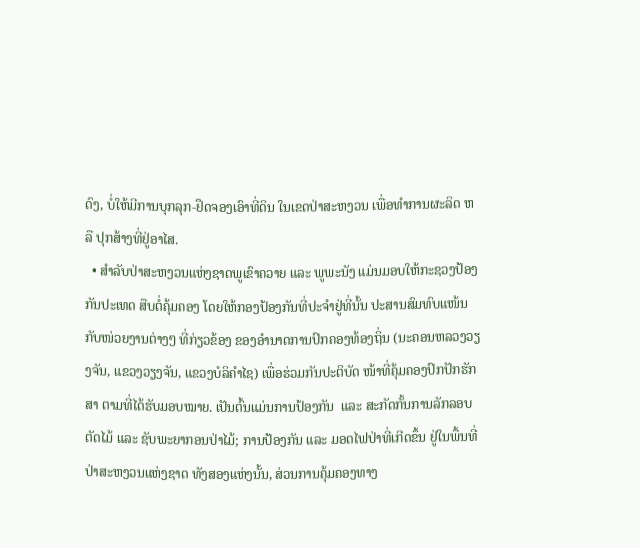ດົງ, ບໍ່ໃຫ້ມີການບຸກລຸກ-ຢຶດຈອງເອົາທີ່ດິນ ໃນເຂດປ່າສະຫງວນ ເພື່ອທຳການຜະລິດ ຫລື ປຸກສ້າງທີ່ຢູ່ອາໄສ.
  • ສໍາລັບປ່າສະຫງວນແຫ່ງຊາດພູເຂົາຄວາຍ ແລະ ພູພະນັງ ແມ່ນມອບໃຫ້ກະຊວງປ້ອງກັນປະເທດ ສືບຕໍ່ຄຸ້ມຄອງ ໂດຍໃຫ້ກອງປ້ອງກັນທີ່ປະຈຳຢູ່ທີ່ນັ້ນ ປະສານສົມທົບແໜ້ນກັບໜ່ວຍງານຕ່າງໆ ທີ່ກ່ຽວຂ້ອງ ຂອງອຳນາດການປົກຄອງທ້ອງຖິ່ນ (ນະຄອນຫລວງວຽງຈັນ, ແຂວງວຽງຈັນ, ແຂວງບໍລິຄຳໄຊ) ເພື່ອຮ່ວມກັນປະຕິບັດ ໜ້າທີ່ຄຸ້ມຄອງປົກປັກຮັກສາ ຕາມທີ່ໄດ້ຮັບມອບໝາຍ. ເປັນຕົ້ນແມ່ນການປ້ອງກັນ  ແລະ ສະກັດກັ້ນການລັກລອບຕັດໄມ້ ແລະ ຊັບພະຍາກອນປ່າໄມ້; ການປ້ອງກັນ ແລະ ມອດໄຟປ່າທີ່ເກີດຂຶ້ນ ຢູ່ໃນພື້ນທີ່ປ່າສະຫງວນແຫ່ງຊາດ ທັງສອງແຫ່ງນັ້ນ, ສ່ວນການຄຸ້ມຄອງທາງ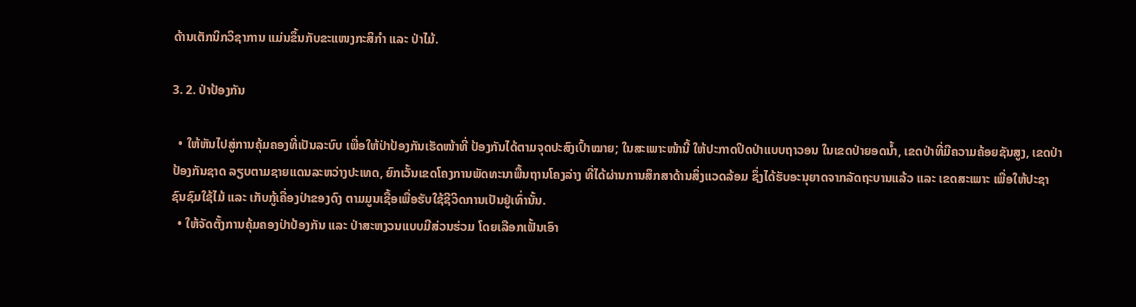ດ້ານເຕັກນິກວິຊາການ ແມ່ນຂຶ້ນກັບຂະແໜງກະສິກຳ ແລະ ປ່າໄມ້.

3. 2. ປ່າປ້ອງກັນ

  • ໃຫ້ຫັນໄປສູ່ການຄຸ້ມຄອງທີ່ເປັນລະບົບ ເພື່ອໃຫ້ປ່າປ້ອງກັນເຮັດໜ້າທີ່ ປ້ອງກັນໄດ້ຕາມຈຸດປະສົງເປົ້າໝາຍ; ໃນສະເພາະໜ້ານີ້ ໃຫ້ປະກາດປິດປ່າແບບຖາວອນ ໃນເຂດປ່າຍອດນ້ຳ, ເຂດປ່າທີ່ມີຄວາມຄ້ອຍຊັນສູງ, ເຂດປ່າປ້ອງກັນຊາດ ລຽບຕາມຊາຍແດນລະຫວ່າງປະເທດ, ຍົກເວັ້ນເຂດໂຄງການພັດທະນາພື້ນຖານໂຄງລ່າງ ທີ່ໄດ້ຜ່ານການສຶກສາດ້ານສິ່ງແວດລ້ອມ ຊຶ່ງໄດ້ຮັບອະນຸຍາດຈາກລັດຖະບານແລ້ວ ແລະ ເຂດສະເພາະ ເພື່ອໃຫ້ປະຊາຊົນຊົມໃຊ້ໄມ້ ແລະ ເກັບກູ້ເຄື່ອງປ່າຂອງດົງ ຕາມມູນເຊື້ອເພື່ອຮັບໃຊ້ຊີວິດການເປັນຢູ່ເທົ່ານັ້ນ.
  • ໃຫ້ຈັດຕັ້ງການຄຸ້ມຄອງປ່າປ້ອງກັນ ແລະ ປ່າສະຫງວນແບບມີສ່ວນຮ່ວມ ໂດຍເລືອກເຟັ້ນເອົາ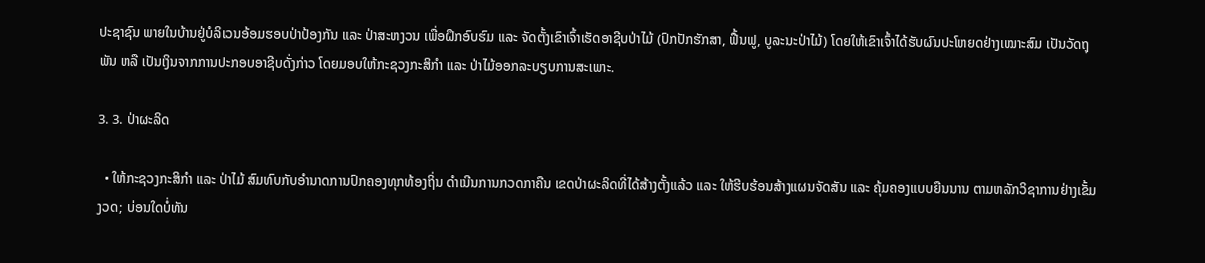ປະຊາຊົນ ພາຍໃນບ້ານຢູ່ບໍລິເວນອ້ອມຮອບປ່າປ້ອງກັນ ແລະ ປ່າສະຫງວນ ເພື່ອຝຶກອົບຮົມ ແລະ ຈັດຕັ້ງເຂົາເຈົ້າເຮັດອາຊີບປ່າໄມ້ (ປົກປັກຮັກສາ, ຟື້ນຟູ, ບູລະນະປ່າໄມ້) ໂດຍໃຫ້ເຂົາເຈົ້າໄດ້ຮັບຜົນປະໂຫຍດຢ່າງເໝາະສົມ ເປັນວັດຖຸພັນ ຫລື ເປັນເງິນຈາກການປະກອບອາຊີບດັ່ງກ່າວ ໂດຍມອບໃຫ້ກະຊວງກະສິກຳ ແລະ ປ່າໄມ້ອອກລະບຽບການສະເພາະ.

3. 3. ປ່າຜະລິດ

  • ໃຫ້ກະຊວງກະສິກໍາ ແລະ ປ່າໄມ້ ສົມທົບກັບອໍານາດການປົກຄອງທຸກທ້ອງຖິ່ນ ດຳເນີນການກວດກາຄືນ ເຂດປ່າຜະລິດທີ່ໄດ້ສ້າງຕັ້ງແລ້ວ ແລະ ໃຫ້ຮີບຮ້ອນສ້າງແຜນຈັດສັນ ແລະ ຄຸ້ມຄອງແບບຍືນນານ ຕາມຫລັກວິຊາການຢ່າງເຂັ້ມງວດ; ບ່ອນໃດບໍ່ທັນ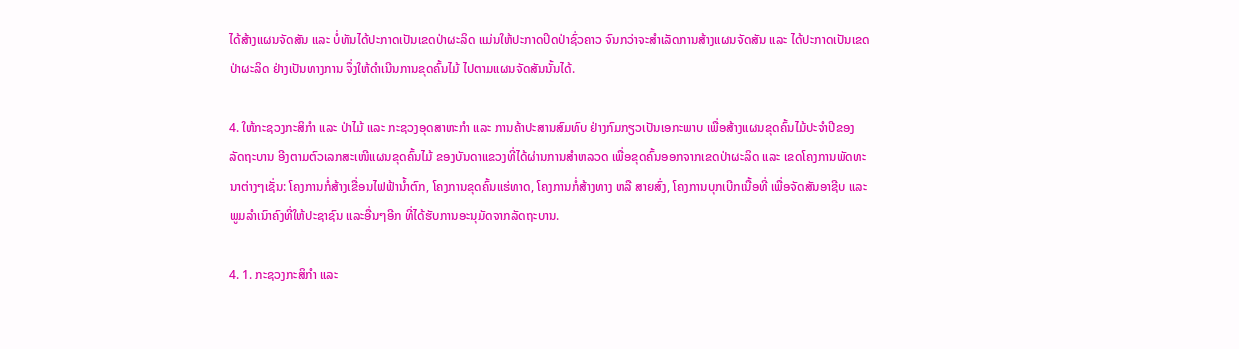ໄດ້ສ້າງແຜນຈັດສັນ ແລະ ບໍ່ທັນໄດ້ປະກາດເປັນເຂດປ່າຜະລິດ ແມ່ນໃຫ້ປະກາດປິດປ່າຊົ່ວຄາວ ຈົນກວ່າຈະສຳເລັດການສ້າງແຜນຈັດສັນ ແລະ ໄດ້ປະກາດເປັນເຂດປ່າຜະລິດ ຢ່າງເປັນທາງການ ຈຶ່ງໃຫ້ດຳເນີນການຂຸດຄົ້ນໄມ້ ໄປຕາມແຜນຈັດສັນນັ້ນໄດ້.

4. ໃຫ້ກະຊວງກະສິກຳ ແລະ ປ່າໄມ້ ແລະ ກະຊວງອຸດສາຫະກຳ ແລະ ການຄ້າປະສານສົມທົບ ຢ່າງກົມກຽວເປັນເອກະພາບ ເພື່ອສ້າງແຜນຂຸດຄົ້ນໄມ້ປະຈຳປີຂອງລັດຖະບານ ອີງຕາມຕົວເລກສະເໜີແຜນຂຸດຄົ້ນໄມ້ ຂອງບັນດາແຂວງທີ່ໄດ້ຜ່ານການສຳຫລວດ ເພື່ອຂຸດຄົ້ນອອກຈາກເຂດປ່າຜະລິດ ແລະ ເຂດໂຄງການພັດທະນາຕ່າງໆເຊັ່ນ: ໂຄງການກໍ່ສ້າງເຂື່ອນໄຟຟ້ານ້ຳຕົກ, ໂຄງການຂຸດຄົ້ນແຮ່ທາດ, ໂຄງການກໍ່ສ້າງທາງ ຫລື ສາຍສົ່ງ, ໂຄງການບຸກເບີກເນື້ອທີ່ ເພື່ອຈັດສັນອາຊີບ ແລະ ພູມລຳເນົາຄົງທີ່ໃຫ້ປະຊາຊົນ ແລະອື່ນໆອີກ ທີ່ໄດ້ຮັບການອະນຸມັດຈາກລັດຖະບານ.

4. 1. ກະຊວງກະສິກຳ ແລະ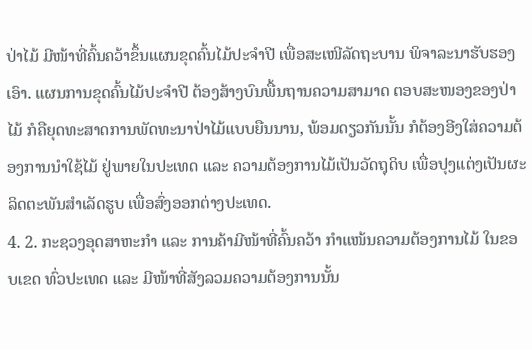ປ່າໄມ້ ມີໜ້າທີ່ຄົ້ນຄວ້າຂຶ້ນແຜນຂຸດຄົ້ນໄມ້ປະຈຳປີ ເພື່ອສະເໜີລັດຖະບານ ພິຈາລະນາຮັບຮອງເອົາ. ແຜນການຂຸດຄົ້ນໄມ້ປະຈຳປີ ຕ້ອງສ້າງບົນພື້ນຖານຄວາມສາມາດ ຕອບສະໜອງຂອງປ່າໄມ້ ກໍຄືຍຸດທະສາດການພັດທະນາປ່າໄມ້ແບບຍືນນານ, ພ້ອມດຽວກັນນັ້ນ ກໍຕ້ອງອີງໃສ່ຄວາມຕ້ອງການນຳໃຊ້ໄມ້ ຢູ່ພາຍໃນປະເທດ ແລະ ຄວາມຕ້ອງການໄມ້ເປັນວັດຖຸດິບ ເພື່ອປຸງແຕ່ງເປັນຜະລິດຕະພັນສຳເລັດຮູບ ເພື່ອສົ່ງອອກຕ່າງປະເທດ.
4. 2. ກະຊວງອຸດສາຫະກໍາ ແລະ ການຄ້າມີໜ້າທີ່ຄົ້ນຄວ້າ ກໍາແໜ້ນຄວາມຕ້ອງການໄມ້ ໃນຂອບເຂດ ທົ່ວປະເທດ ແລະ ມີໜ້າທີ່ສັງລວມຄວາມຕ້ອງການນັ້ນ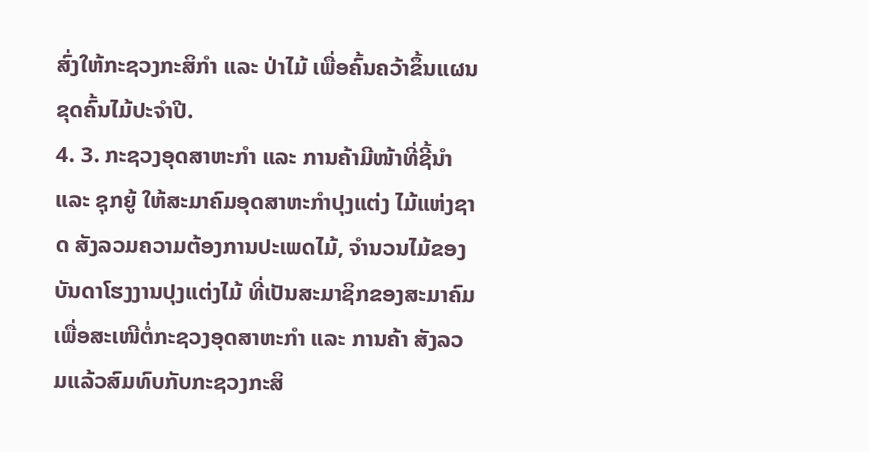ສົ່ງໃຫ້ກະຊວງກະສິກຳ ແລະ ປ່າໄມ້ ເພື່ອຄົ້ນຄວ້າຂຶ້ນແຜນຂຸດຄົ້ນໄມ້ປະຈຳປີ.
4. 3. ກະຊວງອຸດສາຫະກໍາ ແລະ ການຄ້າມີໜ້າທີ່ຊີ້ນໍາ ແລະ ຊຸກຍູ້ ໃຫ້ສະມາຄົມອຸດສາຫະກໍາປຸງແຕ່ງ ໄມ້ແຫ່ງຊາດ ສັງລວມຄວາມຕ້ອງການປະເພດໄມ້, ຈຳນວນໄມ້ຂອງບັນດາໂຮງງານປຸງແຕ່ງໄມ້ ທີ່ເປັນສະມາຊິກຂອງສະມາຄົມ ເພື່ອສະເໜີຕໍ່ກະຊວງອຸດສາຫະກຳ ແລະ ການຄ້າ ສັງລວມແລ້ວສົມທົບກັບກະຊວງກະສິ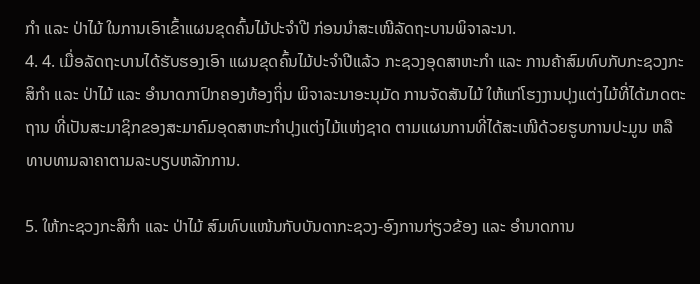ກຳ ແລະ ປ່າໄມ້ ໃນການເອົາເຂົ້າແຜນຂຸດຄົ້ນໄມ້ປະຈຳປີ ກ່ອນນຳສະເໜີລັດຖະບານພິຈາລະນາ.
4. 4. ເມື່ອລັດຖະບານໄດ້ຮັບຮອງເອົາ ແຜນຂຸດຄົ້ນໄມ້ປະຈໍາປີແລ້ວ ກະຊວງອຸດສາຫະກໍາ ແລະ ການຄ້າສົມທົບກັບກະຊວງກະສິກຳ ແລະ ປ່າໄມ້ ແລະ ອຳນາດກາປົກຄອງທ້ອງຖິ່ນ ພິຈາລະນາອະນຸມັດ ການຈັດສັນໄມ້ ໃຫ້ແກ່ໂຮງງານປຸງແຕ່ງໄມ້ທີ່ໄດ້ມາດຕະຖານ ທີ່ເປັນສະມາຊິກຂອງສະມາຄົມອຸດສາຫະກຳປຸງແຕ່ງໄມ້ແຫ່ງຊາດ ຕາມແຜນການທີ່ໄດ້ສະເໜີດ້ວຍຮູບການປະມູນ ຫລື ທາບທາມລາຄາຕາມລະບຽບຫລັກການ.

5. ໃຫ້ກະຊວງກະສິກໍາ ແລະ ປ່າໄມ້ ສົມທົບແໜ້ນກັບບັນດາກະຊວງ-ອົງການກ່ຽວຂ້ອງ ແລະ ອຳນາດການ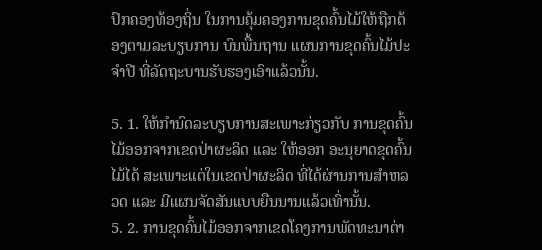ປົກຄອງທ້ອງຖິ່ນ ໃນການຄຸ້ມຄອງການຂຸດຄົ້ນໄມ້ໃຫ້ຖືກຕ້ອງຕາມລະບຽບການ ບົນພື້ນຖານ ແຜນການຂຸດຄົ້ນໄມ້ປະຈຳປີ ທີ່ລັດຖະບານຮັບຮອງເອົາແລ້ວນັ້ນ.

5. 1. ໃຫ້ກໍານົດລະບຽບການສະເພາະກ່ຽວກັບ ການຂຸດຄົ້ນໄມ້ອອກຈາກເຂດປ່າຜະລິດ ແລະ ໃຫ້ອອກ ອະນຸຍາດຂຸດຄົ້ນໄມ້ໄດ້ ສະເພາະແຕ່ໃນເຂດປ່າຜະລິດ ທີ່ໄດ້ຜ່ານການສຳຫລວດ ແລະ ມີແຜນຈັດສັນແບບຍືນນານແລ້ວເທົ່ານັ້ນ.
5. 2. ການຂຸດຄົ້ນໄມ້ອອກຈາກເຂດໂຄງການພັດທະນາຕ່າ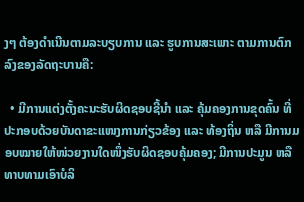ງໆ ຕ້ອງດໍາເນີນຕາມລະບຽບການ ແລະ ຮູບການສະເພາະ ຕາມການຕົກລົງຂອງລັດຖະບານຄື:

  • ມີການແຕ່ງຕັ້ງຄະນະຮັບຜິດຊອບຊີ້ນໍາ ແລະ ຄຸ້ມຄອງການຂຸດຄົ້ນ ທີ່ປະກອບດ້ວຍບັນດາຂະແໜງການກ່ຽວຂ້ອງ ແລະ ທ້ອງຖິ່ນ ຫລື ມີການມອບໝາຍໃຫ້ໜ່ວຍງານໃດໜຶ່ງຮັບຜິດຊອບຄຸ້ມຄອງ; ມີການປະມູນ ຫລື ທາບທາມເອົາບໍລິ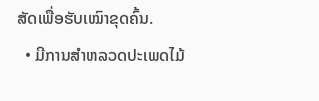ສັດເພື່ອຮັບເໝົາຂຸດຄົ້ນ.
  • ມີການສໍາຫລວດປະເພດໄມ້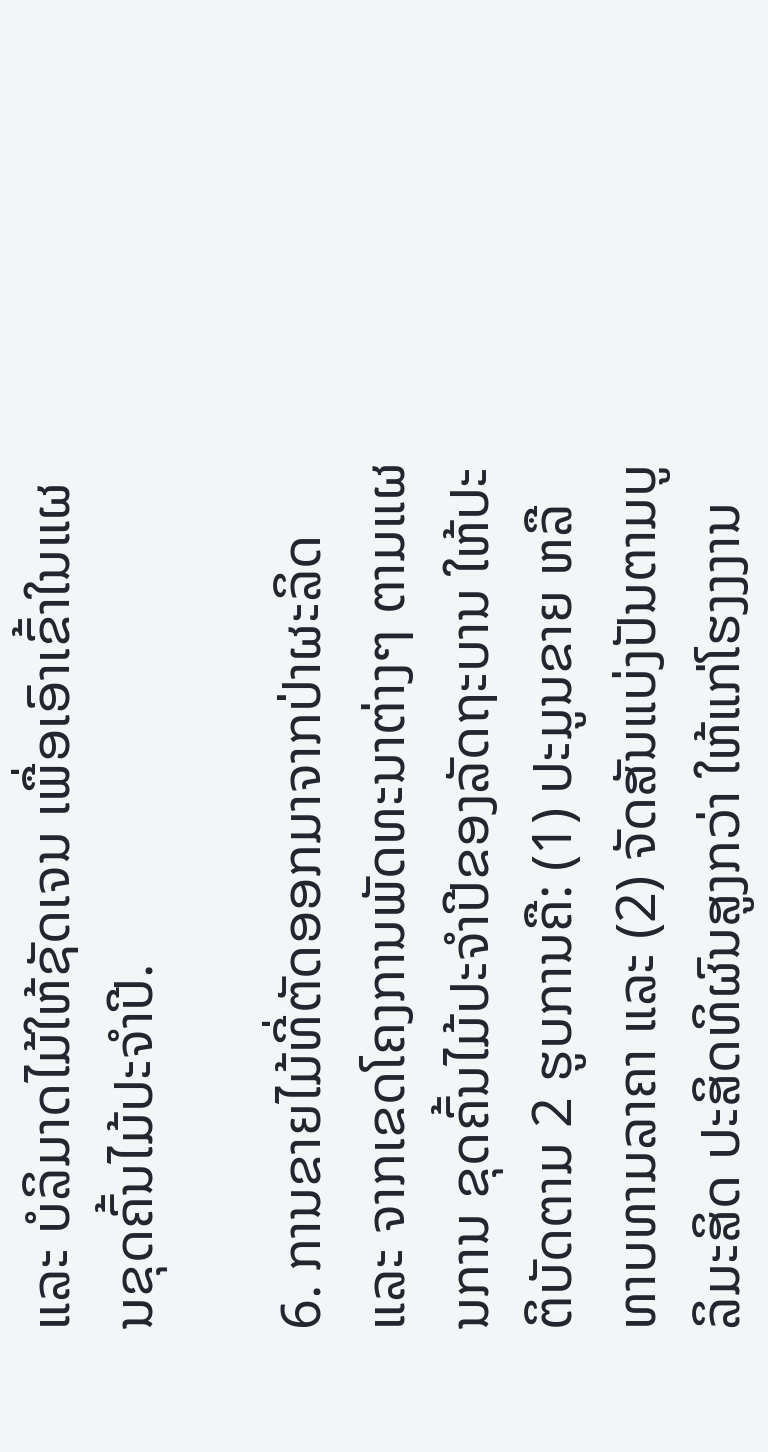ແລະ ບໍລິມາດໄມ້ໃຫ້ຊັດເຈນ ເພື່ອເອົາເຂົ້າໃນແຜນຂຸດຄົ້ນໄມ້ປະຈຳປີ.

6. ການຂາຍໄມ້ທີ່ຕັດອອກມາຈາກປ່າຜະລິດ ແລະ ຈາກເຂດໂຄງການພັດທະນາຕ່າງໆ ຕາມແຜນການ ຂຸດຄົ້ນໄມ້ປະຈຳປີຂອງລັດຖະບານ ໃຫ້ປະຕິບັດຕາມ 2 ຮູບການຄື: (1) ປະມູນຂາຍ ຫລື ທາບທາມລາຄາ ແລະ (2) ຈັດສັນແບ່ງປັນຕາມບູລິມະສິດ ປະສິດທິຜົນສູງກວ່າ ໃຫ້ແກ່ໂຮງງງານ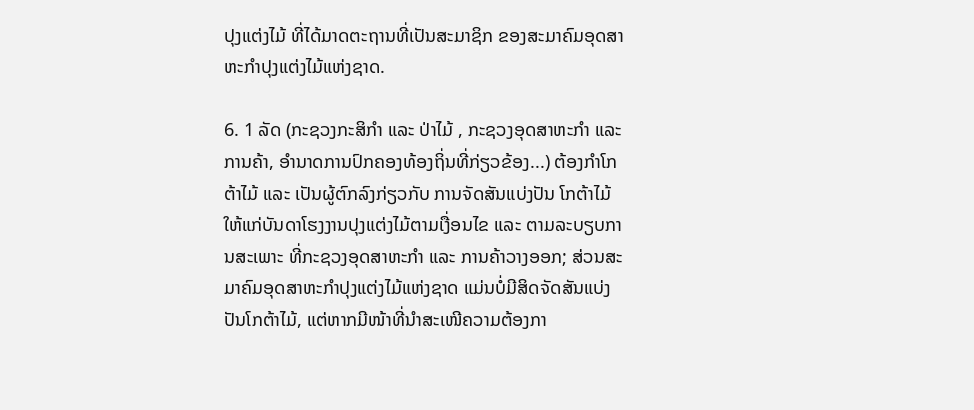ປຸງແຕ່ງໄມ້ ທີ່ໄດ້ມາດຕະຖານທີ່ເປັນສະມາຊິກ ຂອງສະມາຄົມອຸດສາຫະກຳປຸງແຕ່ງໄມ້ແຫ່ງຊາດ.

6. 1 ລັດ (ກະຊວງກະສິກຳ ແລະ ປ່າໄມ້ , ກະຊວງອຸດສາຫະກຳ ແລະ ການຄ້າ, ອຳນາດການປົກຄອງທ້ອງຖິ່ນທີ່ກ່ຽວຂ້ອງ...) ຕ້ອງກຳໂກຕ້າໄມ້ ແລະ ເປັນຜູ້ຕົກລົງກ່ຽວກັບ ການຈັດສັນແບ່ງປັນ ໂກຕ້າໄມ້ ໃຫ້ແກ່ບັນດາໂຮງງານປຸງແຕ່ງໄມ້ຕາມເງື່ອນໄຂ ແລະ ຕາມລະບຽບການສະເພາະ ທີ່ກະຊວງອຸດສາຫະກຳ ແລະ ການຄ້າວາງອອກ; ສ່ວນສະມາຄົມອຸດສາຫະກຳປຸງແຕ່ງໄມ້ແຫ່ງຊາດ ແມ່ນບໍ່ມີສິດຈັດສັນແບ່ງປັນໂກຕ້າໄມ້, ແຕ່ຫາກມີໜ້າທີ່ນຳສະເໜີຄວາມຕ້ອງກາ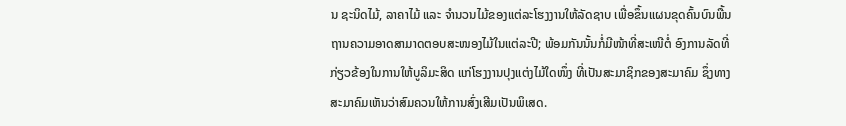ນ ຊະນິດໄມ້, ລາຄາໄມ້ ແລະ ຈຳນວນໄມ້ຂອງແຕ່ລະໂຮງງານໃຫ້ລັດຊາບ ເພື່ອຂຶ້ນແຜນຂຸດຄົ້ນບົນພື້ນຖານຄວາມອາດສາມາດຕອບສະໜອງໄມ້ໃນແຕ່ລະປີ; ພ້ອມກັນນັ້ນກໍ່ມີໜ້າທີ່ສະເໜີຕໍ່ ອົງການລັດທີ່ກ່ຽວຂ້ອງໃນການໃຫ້ບູລິມະສິດ ແກ່ໂຮງງານປຸງແຕ່ງໄມ້ໃດໜຶ່ງ ທີ່ເປັນສະມາຊິກຂອງສະມາຄົມ ຊຶ່ງທາງສະມາຄົມເຫັນວ່າສົມຄວນໃຫ້ການສົ່ງເສີມເປັນພິເສດ.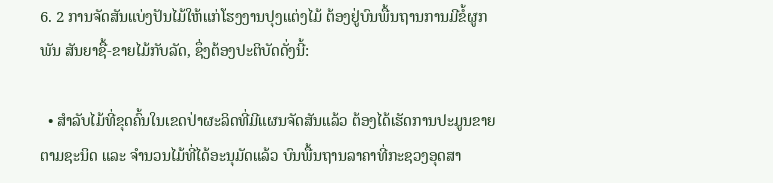6. 2 ການຈັດສັນແບ່ງປັນໄມ້ໃຫ້ແກ່ໂຮງງານປຸງແຕ່ງໄມ້ ຕ້ອງຢູ່ບົນພື້ນຖານການມີຂໍ້ຜູກພັນ ສັນຍາຊື້-ຂາຍໄມ້ກັບລັດ, ຊຶ່ງຕ້ອງປະຕິບັດດັ່ງນີ້:

  • ສໍາລັບໄມ້ທີ່ຂຸດຄົ້ນໃນເຂດປ່າຜະລິດທີ່ມີແຜນຈັດສັນແລ້ວ ຕ້ອງໄດ້ເຮັດການປະມູນຂາຍຕາມຊະນິດ ແລະ ຈຳນວນໄມ້ທີ່ໄດ້ອະນຸມັດແລ້ວ ບົນພື້ນຖານລາຄາທີ່ກະຊວງອຸດສາ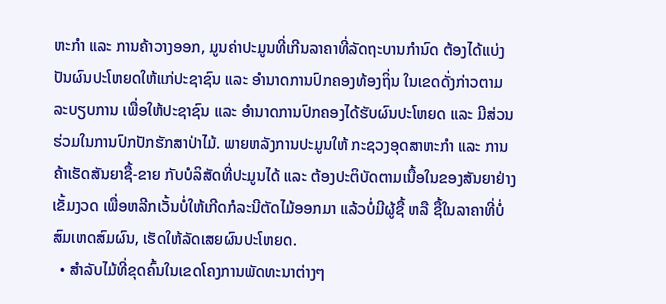ຫະກຳ ແລະ ການຄ້າວາງອອກ, ມູນຄ່າປະມູນທີ່ເກີນລາຄາທີ່ລັດຖະບານກຳນົດ ຕ້ອງໄດ້ແບ່ງປັນຜົນປະໂຫຍດໃຫ້ແກ່ປະຊາຊົນ ແລະ ອຳນາດການປົກຄອງທ້ອງຖິ່ນ ໃນເຂດດັ່ງກ່າວຕາມລະບຽບການ ເພື່ອໃຫ້ປະຊາຊົນ ແລະ ອຳນາດການປົກຄອງໄດ້ຮັບຜົນປະໂຫຍດ ແລະ ມີສ່ວນຮ່ວມໃນການປົກປັກຮັກສາປ່າໄມ້. ພາຍຫລັງການປະມູນໃຫ້ ກະຊວງອຸດສາຫະກຳ ແລະ ການຄ້າເຮັດສັນຍາຊື້-ຂາຍ ກັບບໍລິສັດທີ່ປະມູນໄດ້ ແລະ ຕ້ອງປະຕິບັດຕາມເນື້ອໃນຂອງສັນຍາຢ່າງເຂັ້ມງວດ ເພື່ອຫລີກເວັ້ນບໍ່ໃຫ້ເກີດກໍລະນີຕັດໄມ້ອອກມາ ແລ້ວບໍ່ມີຜູ້ຊື້ ຫລື ຊື້ໃນລາຄາທີ່ບໍ່ສົມເຫດສົມຜົນ, ເຮັດໃຫ້ລັດເສຍຜົນປະໂຫຍດ.
  • ສໍາລັບໄມ້ທີ່ຂຸດຄົ້ນໃນເຂດໂຄງການພັດທະນາຕ່າງໆ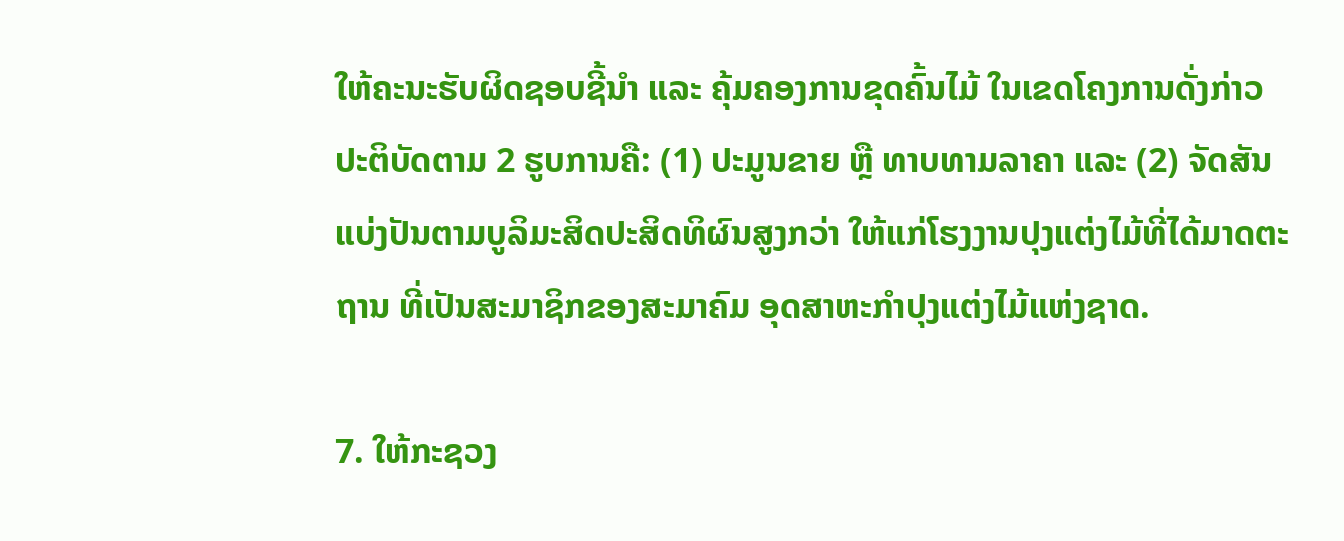ໃຫ້ຄະນະຮັບຜິດຊອບຊີ້ນໍາ ແລະ ຄຸ້ມຄອງການຂຸດຄົ້ນໄມ້ ໃນເຂດໂຄງການດັ່ງກ່າວ ປະຕິບັດຕາມ 2 ຮູບການຄື: (1) ປະມູນຂາຍ ຫຼື ທາບທາມລາຄາ ແລະ (2) ຈັດສັນແບ່ງປັນຕາມບູລິມະສິດປະສິດທິຜົນສູງກວ່າ ໃຫ້ແກ່ໂຮງງານປຸງແຕ່ງໄມ້ທີ່ໄດ້ມາດຕະຖານ ທີ່ເປັນສະມາຊິກຂອງສະມາຄົມ ອຸດສາຫະກຳປຸງແຕ່ງໄມ້ແຫ່ງຊາດ.

7. ໃຫ້ກະຊວງ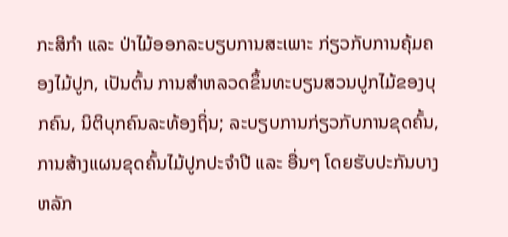ກະສິກຳ ແລະ ປ່າໄມ້ອອກລະບຽບການສະເພາະ ກ່ຽວກັບການຄຸ້ມຄອງໄມ້ປູກ, ເປັນຕົ້ນ ການສຳຫລວດຂຶ້ນທະບຽນສວນປູກໄມ້ຂອງບຸກຄົນ, ນິຕິບຸກຄົນລະທ້ອງຖິ່ນ; ລະບຽບການກ່ຽວກັບການຂຸດຄົ້ນ, ການສ້າງແຜນຂຸດຄົ້ນໄມ້ປູກປະຈຳປີ ແລະ ອື່ນໆ ໂດຍຮັບປະກັນບາງຫລັກ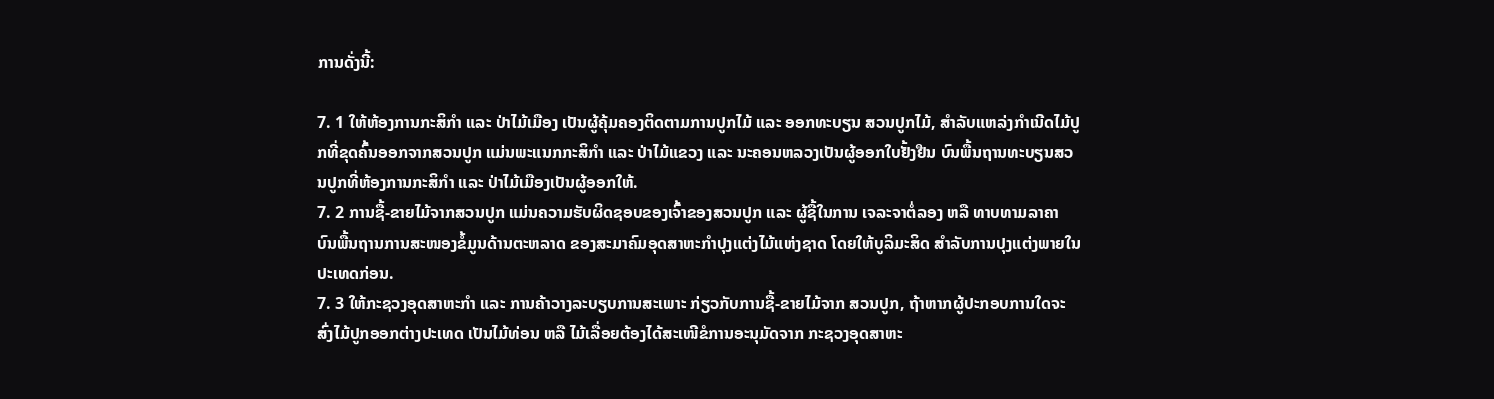ການດັ່ງນີ້:

7. 1 ໃຫ້ຫ້ອງການກະສິກຳ ແລະ ປ່າໄມ້ເມືອງ ເປັນຜູ້ຄຸ້ມຄອງຕິດຕາມການປູກໄມ້ ແລະ ອອກທະບຽນ ສວນປູກໄມ້, ສຳລັບແຫລ່ງກຳເນີດໄມ້ປູກທີ່ຂຸດຄົ້ນອອກຈາກສວນປູກ ແມ່ນພະແນກກະສິກຳ ແລະ ປ່າໄມ້ແຂວງ ແລະ ນະຄອນຫລວງເປັນຜູ້ອອກໃບຢັ້ງຢືນ ບົນພື້ນຖານທະບຽນສວນປູກທີ່ຫ້ອງການກະສິກຳ ແລະ ປ່າໄມ້ເມືອງເປັນຜູ້ອອກໃຫ້.
7. 2 ການຊື້-ຂາຍໄມ້ຈາກສວນປູກ ແມ່ນຄວາມຮັບຜິດຊອບຂອງເຈົ້າຂອງສວນປູກ ແລະ ຜູ້ຊື້ໃນການ ເຈລະຈາຕໍ່ລອງ ຫລື ທາບທາມລາຄາ ບົນພື້ນຖານການສະໜອງຂໍ້ມູນດ້ານຕະຫລາດ ຂອງສະມາຄົມອຸດສາຫະກຳປຸງແຕ່ງໄມ້ແຫ່ງຊາດ ໂດຍໃຫ້ບູລິມະສິດ ສຳລັບການປຸງແຕ່ງພາຍໃນປະເທດກ່ອນ.
7. 3 ໃຫ້ກະຊວງອຸດສາຫະກໍາ ແລະ ການຄ້າວາງລະບຽບການສະເພາະ ກ່ຽວກັບການຊື້-ຂາຍໄມ້ຈາກ ສວນປູກ, ຖ້າຫາກຜູ້ປະກອບການໃດຈະສົ່ງໄມ້ປູກອອກຕ່າງປະເທດ ເປັນໄມ້ທ່ອນ ຫລື ໄມ້ເລື່ອຍຕ້ອງໄດ້ສະເໜີຂໍການອະນຸມັດຈາກ ກະຊວງອຸດສາຫະ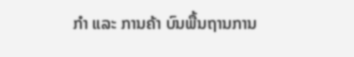ກຳ ແລະ ການຄ້າ ບົນພື້ນຖານການ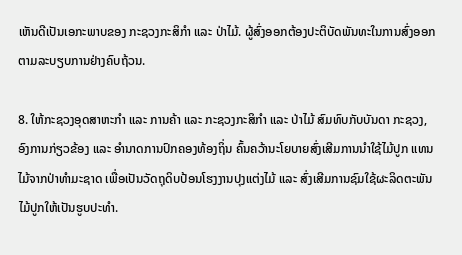ເຫັນດີເປັນເອກະພາບຂອງ ກະຊວງກະສິກຳ ແລະ ປ່າໄມ້. ຜູ້ສົ່ງອອກຕ້ອງປະຕິບັດພັນທະໃນການສົ່ງອອກ ຕາມລະບຽບການຢ່າງຄົບຖ້ວນ.

8. ໃຫ້ກະຊວງອຸດສາຫະກຳ ແລະ ການຄ້າ ແລະ ກະຊວງກະສິກຳ ແລະ ປ່າໄມ້ ສົມທົບກັບບັນດາ ກະຊວງ, ອົງການກ່ຽວຂ້ອງ ແລະ ອຳນາດການປົກຄອງທ້ອງຖິ່ນ ຄົ້ນຄວ້ານະໂຍບາຍສົ່ງເສີມການນຳໃຊ້ໄມ້ປູກ ແທນໄມ້ຈາກປ່າທຳມະຊາດ ເພື່ອເປັນວັດຖຸດິບປ້ອນໂຮງງານປຸງແຕ່ງໄມ້ ແລະ ສົ່ງເສີມການຊົມໃຊ້ຜະລິດຕະພັນ ໄມ້ປູກໃຫ້ເປັນຮູບປະທຳ.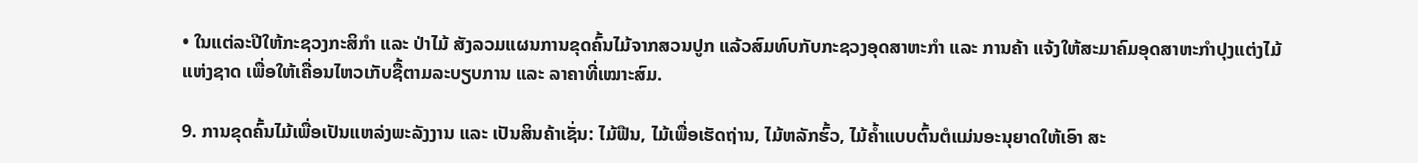• ໃນແຕ່ລະປີໃຫ້ກະຊວງກະສິກຳ ແລະ ປ່າໄມ້ ສັງລວມແຜນການຂຸດຄົ້ນໄມ້ຈາກສວນປູກ ແລ້ວສົມທົບກັບກະຊວງອຸດສາຫະກຳ ແລະ ການຄ້າ ແຈ້ງໃຫ້ສະມາຄົມອຸດສາຫະກຳປຸງແຕ່ງໄມ້ແຫ່ງຊາດ ເພື່ອໃຫ້ເຄື່ອນໄຫວເກັບຊື້ຕາມລະບຽບການ ແລະ ລາຄາທີ່ເໝາະສົມ.

9. ການຂຸດຄົ້ນໄມ້ເພື່ອເປັນແຫລ່ງພະລັງງານ ແລະ ເປັນສິນຄ້າເຊັ່ນ: ໄມ້ຟືນ, ໄມ້ເພື່ອເຮັດຖ່ານ, ໄມ້ຫລັກຮົ້ວ, ໄມ້ຄ້ຳແບບຕົ້ນຕໍແມ່ນອະນຸຍາດໃຫ້ເອົາ ສະ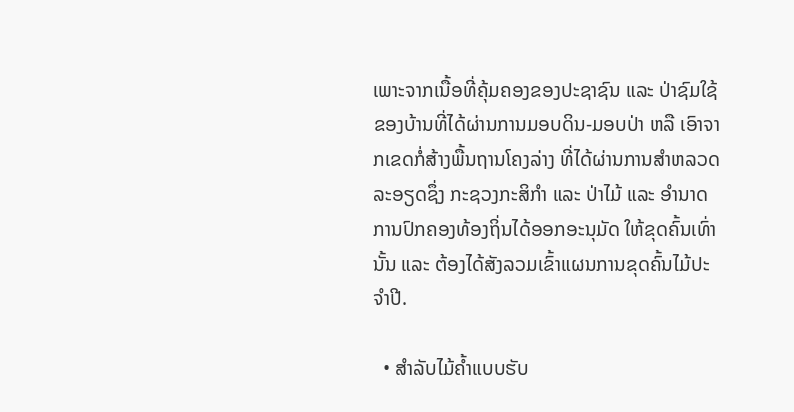ເພາະຈາກເນື້ອທີ່ຄຸ້ມຄອງຂອງປະຊາຊົນ ແລະ ປ່າຊົມໃຊ້ຂອງບ້ານທີ່ໄດ້ຜ່ານການມອບດິນ-ມອບປ່າ ຫລື ເອົາຈາກເຂດກໍ່ສ້າງພື້ນຖານໂຄງລ່າງ ທີ່ໄດ້ຜ່ານການສຳຫລວດລະອຽດຊຶ່ງ ກະຊວງກະສິກຳ ແລະ ປ່າໄມ້ ແລະ ອຳນາດການປົກຄອງທ້ອງຖິ່ນໄດ້ອອກອະນຸມັດ ໃຫ້ຂຸດຄົ້ນເທົ່ານັ້ນ ແລະ ຕ້ອງໄດ້ສັງລວມເຂົ້າແຜນການຂຸດຄົ້ນໄມ້ປະຈຳປີ.

  • ສໍາລັບໄມ້ຄໍ້າແບບຮັບ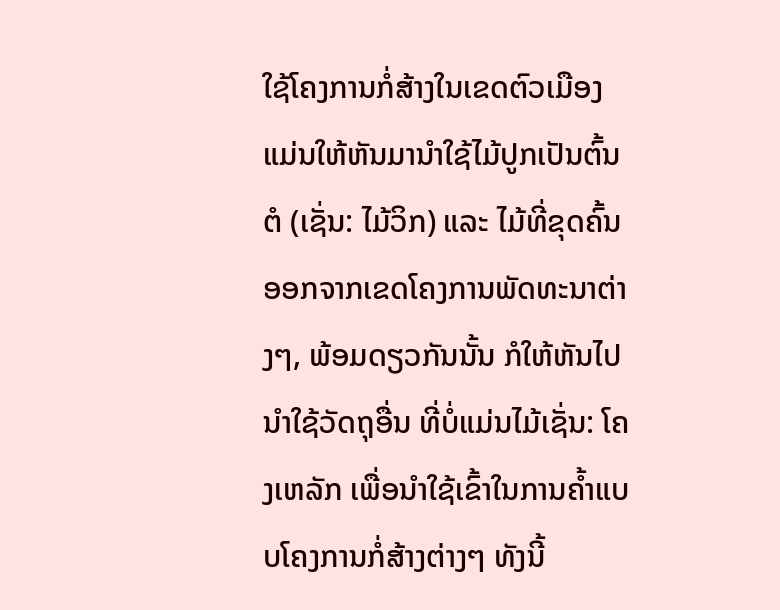ໃຊ້ໂຄງການກໍ່ສ້າງໃນເຂດຕົວເມືອງ ແມ່ນໃຫ້ຫັນມານໍາໃຊ້ໄມ້ປູກເປັນຕົ້ນຕໍ (ເຊັ່ນ: ໄມ້ວິກ) ແລະ ໄມ້ທີ່ຂຸດຄົ້ນອອກຈາກເຂດໂຄງການພັດທະນາຕ່າງໆ, ພ້ອມດຽວກັນນັ້ນ ກໍໃຫ້ຫັນໄປນຳໃຊ້ວັດຖຸອື່ນ ທີ່ບໍ່ແມ່ນໄມ້ເຊັ່ນ: ໂຄງເຫລັກ ເພື່ອນຳໃຊ້ເຂົ້າໃນການຄ້ຳແບບໂຄງການກໍ່ສ້າງຕ່າງໆ ທັງນີ້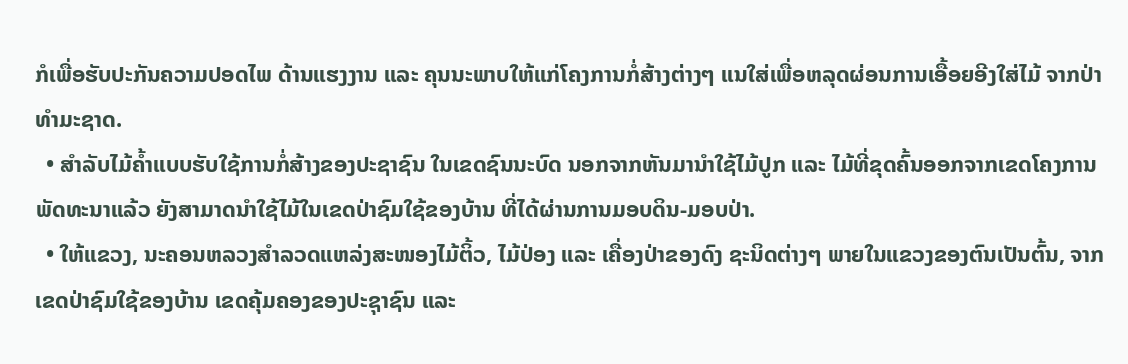ກໍເພື່ອຮັບປະກັນຄວາມປອດໄພ ດ້ານແຮງງານ ແລະ ຄຸນນະພາບໃຫ້ແກ່ໂຄງການກໍ່ສ້າງຕ່າງໆ ແນໃສ່ເພື່ອຫລຸດຜ່ອນການເອື້ອຍອີງໃສ່ໄມ້ ຈາກປ່າທຳມະຊາດ.
  • ສໍາລັບໄມ້ຄໍ້າແບບຮັບໃຊ້ການກໍ່ສ້າງຂອງປະຊາຊົນ ໃນເຂດຊົນນະບົດ ນອກຈາກຫັນມານໍາໃຊ້ໄມ້ປູກ ແລະ ໄມ້ທີ່ຂຸດຄົ້ນອອກຈາກເຂດໂຄງການພັດທະນາແລ້ວ ຍັງສາມາດນຳໃຊ້ໄມ້ໃນເຂດປ່າຊົມໃຊ້ຂອງບ້ານ ທີ່ໄດ້ຜ່ານການມອບດິນ-ມອບປ່າ.
  • ໃຫ້ແຂວງ, ນະຄອນຫລວງສຳລວດແຫລ່ງສະໜອງໄມ້ຕິ້ວ, ໄມ້ປ່ອງ ແລະ ເຄື່ອງປ່າຂອງດົງ ຊະນິດຕ່າງໆ ພາຍໃນແຂວງຂອງຕົນເປັນຕົ້ນ, ຈາກເຂດປ່າຊົມໃຊ້ຂອງບ້ານ ເຂດຄຸ້ມຄອງຂອງປະຊຸາຊົນ ແລະ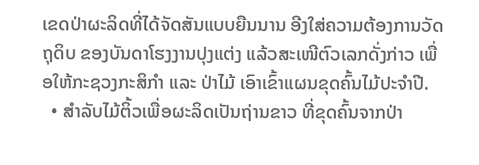ເຂດປ່າຜະລິດທີ່ໄດ້ຈັດສັນແບບຍືນນານ ອີງໃສ່ຄວາມຕ້ອງການວັດຖຸດິບ ຂອງບັນດາໂຮງງານປຸງແຕ່ງ ແລ້ວສະເໜີຕົວເລກດັ່ງກ່າວ ເພື່ອໃຫ້ກະຊວງກະສິກຳ ແລະ ປ່າໄມ້ ເອົາເຂົ້າແຜນຂຸດຄົ້ນໄມ້ປະຈຳປີ.
  • ສຳລັບໄມ້ຕິ້ວເພື່ອຜະລິດເປັນຖ່ານຂາວ ທີ່ຂຸດຄົ້ນຈາກປ່າ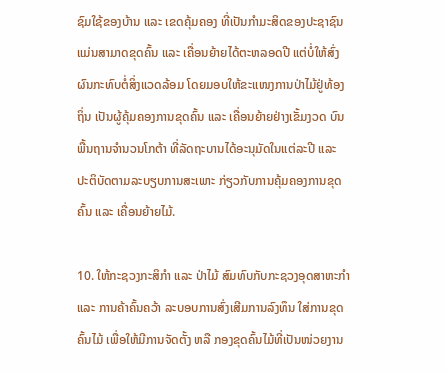ຊົມໃຊ້ຂອງບ້ານ ແລະ ເຂດຄຸ້ມຄອງ ທີ່ເປັນກຳມະສິດຂອງປະຊາຊົນ ແມ່ນສາມາດຂຸດຄົ້ນ ແລະ ເຄື່ອນຍ້າຍໄດ້ຕະຫລອດປີ ແຕ່ບໍ່ໃຫ້ສົ່ງຜົນກະທົບຕໍ່ສິ່ງແວດລ້ອມ ໂດຍມອບໃຫ້ຂະແໜງການປ່າໄມ້ຢູ່ທ້ອງຖິ່ນ ເປັນຜູ້ຄຸ້ມຄອງການຂຸດຄົ້ນ ແລະ ເຄື່ອນຍ້າຍຢ່າງເຂັ້ມງວດ ບົນພື້ນຖານຈຳນວນໂກຕ້າ ທີ່ລັດຖະບານໄດ້ອະນຸມັດໃນແຕ່ລະປີ ແລະ ປະຕິບັດຕາມລະບຽບການສະເພາະ ກ່ຽວກັບການຄຸ້ມຄອງການຂຸດຄົ້ນ ແລະ ເຄື່ອນຍ້າຍໄມ້.

10. ໃຫ້ກະຊວງກະສິກຳ ແລະ ປ່າໄມ້ ສົມທົບກັບກະຊວງອຸດສາຫະກຳ ແລະ ການຄ້າຄົ້ນຄວ້າ ລະບອບການສົ່ງເສີມການລົງທຶນ ໃສ່ການຂຸດຄົ້ນໄມ້ ເພື່ອໃຫ້ມີການຈັດຕັ້ງ ຫລື ກອງຂຸດຄົ້ນໄມ້ທີ່ເປັນໜ່ວຍງານ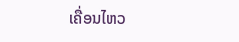ເຄື່ອນໄຫວ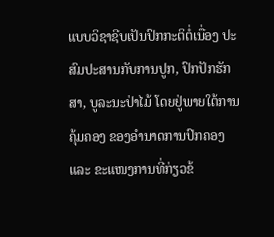ແບບວິຊາຊີບເປັນປົກກະຕິຕໍ່ເນື່ອງ ປະສົມປະສານກັບການປູກ, ປົກປັກຮັກສາ, ບູລະນະປ່າໄມ້ ໂດຍຢູ່ພາຍໃຕ້ການຄຸ້ມຄອງ ຂອງອຳນາດການປົກຄອງ ແລະ ຂະແໜງການທີ່ກ່ຽວຂ້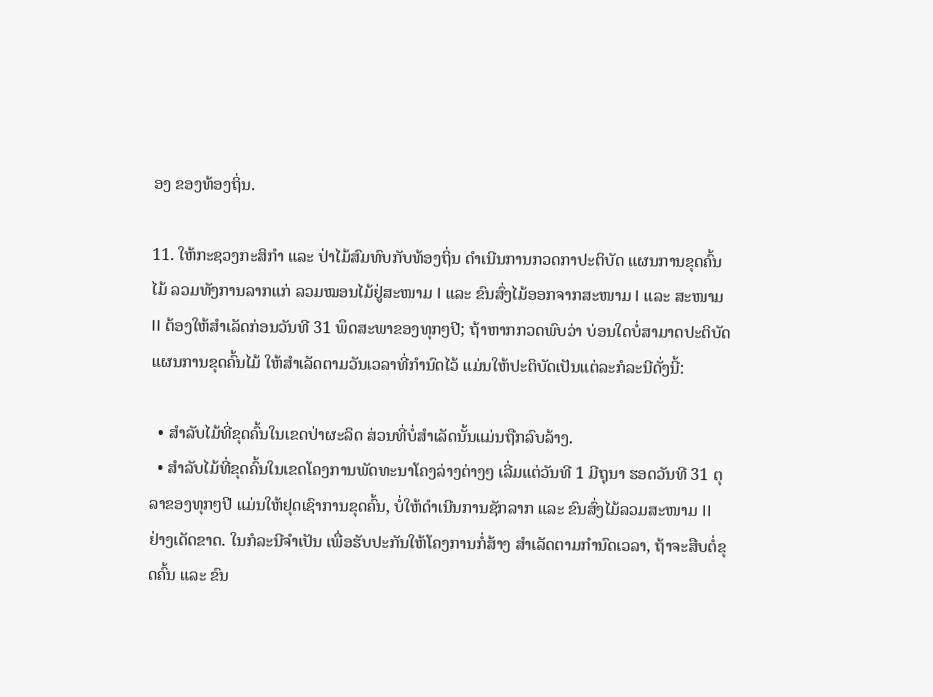ອງ ຂອງທ້ອງຖິ່ນ.

11. ໃຫ້ກະຊວງກະສິກຳ ແລະ ປ່າໄມ້ສົມທົບກັບທ້ອງຖິ່ນ ດຳເນີນການກວດກາປະຕິບັດ ແຜນການຂຸດຄົ້ນໄມ້ ລວມທັງການລາກແກ່ ລວມໝອນໄມ້ຢູ່ສະໜາມ I ແລະ ຂົນສົ່ງໄມ້ອອກຈາກສະໜາມ I ແລະ ສະໜາມ II ຕ້ອງໃຫ້ສຳເລັດກ່ອນວັນທີ 31 ພຶດສະພາຂອງທຸກໆປີ; ຖ້າຫາກກວດພົບວ່າ ບ່ອນໃດບໍ່ສາມາດປະຕິບັດແຜນການຂຸດຄົ້ນໄມ້ ໃຫ້ສຳເລັດຕາມວັນເວລາທີ່ກຳນົດໄວ້ ແມ່ນໃຫ້ປະຕິບັດເປັນແຕ່ລະກໍລະນີດັ່ງນີ້:

  • ສຳລັບໄມ້ທີ່ຂຸດຄົ້ນໃນເຂດປ່າຜະລິດ ສ່ວນທີ່ບໍ່ສຳເລັດນັ້ນແມ່ນຖືກລົບລ້າງ.
  • ສຳລັບໄມ້ທີ່ຂຸດຄົ້ນໃນເຂດໂຄງການພັດທະນາໂຄງລ່າງຕ່າງໆ ເລີ່ມແຕ່ວັນທີ 1 ມີຖຸນາ ຮອດວັນທີ 31 ຕຸລາຂອງທຸກໆປີ ແມ່ນໃຫ້ຢຸດເຊົາການຂຸດຄົ້ນ, ບໍ່ໃຫ້ດຳເນີນການຊັກລາກ ແລະ ຂົນສົ່ງໄມ້ລວມສະໜາມ II ຢ່າງເດັດຂາດ. ໃນກໍລະນີຈຳເປັນ ເພື່ອຮັບປະກັນໃຫ້ໂຄງການກໍ່ສ້າງ ສຳເລັດຕາມກຳນົດເວລາ, ຖ້າຈະສືບຕໍ່ຂຸດຄົ້ນ ແລະ ຂົນ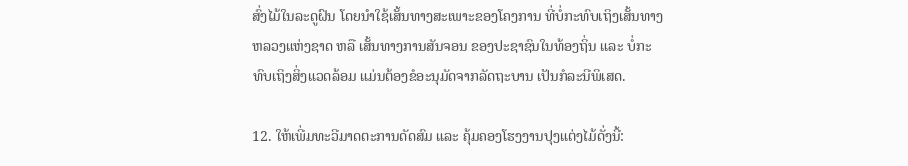ສົ່ງໄມ້ໃນລະດູຝົນ ໂດຍນຳໃຊ້ເສັ້ນທາງສະເພາະຂອງໂຄງການ ທີ່ບໍ່ກະທົບເຖິງເສັ້ນທາງຫລວງແຫ່ງຊາດ ຫລື ເສັ້ນທາງການສັນຈອນ ຂອງປະຊາຊົນໃນທ້ອງຖິ່ນ ແລະ ບໍ່ກະທົບເຖິງສິ່ງແວດລ້ອມ ແມ່ນຕ້ອງຂໍອະນຸມັດຈາກລັດຖະບານ ເປັນກໍລະນີພິເສດ.

12. ໃຫ້ເພີ່ມທະວີມາດຕະການດັດສົມ ແລະ ຄຸ້ມຄອງໂຮງງານປຸງແຕ່ງໄມ້ດັ່ງນີ້: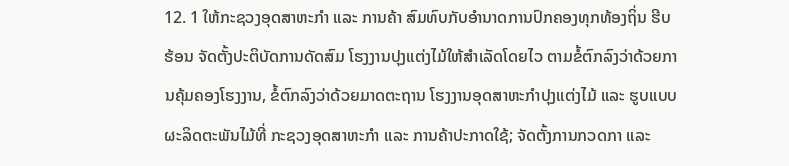12. 1 ໃຫ້ກະຊວງອຸດສາຫະກໍາ ແລະ ການຄ້າ ສົມທົບກັບອໍານາດການປົກຄອງທຸກທ້ອງຖິ່ນ ຮີບຮ້ອນ ຈັດຕັ້ງປະຕິບັດການດັດສົມ ໂຮງງານປຸງແຕ່ງໄມ້ໃຫ້ສຳເລັດໂດຍໄວ ຕາມຂໍ້ຕົກລົງວ່າດ້ວຍການຄຸ້ມຄອງໂຮງງານ, ຂໍ້ຕົກລົງວ່າດ້ວຍມາດຕະຖານ ໂຮງງານອຸດສາຫະກຳປຸງແຕ່ງໄມ້ ແລະ ຮູບແບບຜະລິດຕະພັນໄມ້ທີ່ ກະຊວງອຸດສາຫະກຳ ແລະ ການຄ້າປະກາດໃຊ້; ຈັດຕັ້ງການກວດກາ ແລະ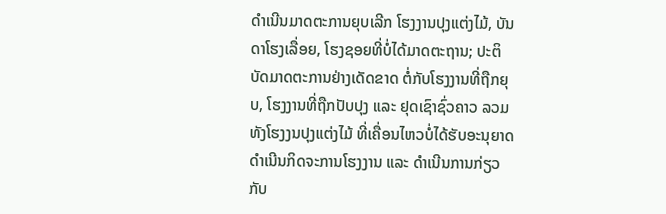ດຳເນີນມາດຕະການຍຸບເລີກ ໂຮງງານປຸງແຕ່ງໄມ້, ບັນດາໂຮງເລື່ອຍ, ໂຮງຊອຍທີ່ບໍ່ໄດ້ມາດຕະຖານ; ປະຕິບັດມາດຕະການຢ່າງເດັດຂາດ ຕໍ່ກັບໂຮງງານທີ່ຖືກຍຸບ, ໂຮງງານທີ່ຖືກປັບປຸງ ແລະ ຢຸດເຊົາຊົ່ວຄາວ ລວມທັງໂຮງງນປຸງແຕ່ງໄມ້ ທີ່ເຄື່ອນໄຫວບໍ່ໄດ້ຮັບອະນຸຍາດ ດຳເນີນກິດຈະການໂຮງງານ ແລະ ດຳເນີນການກ່ຽວກັບ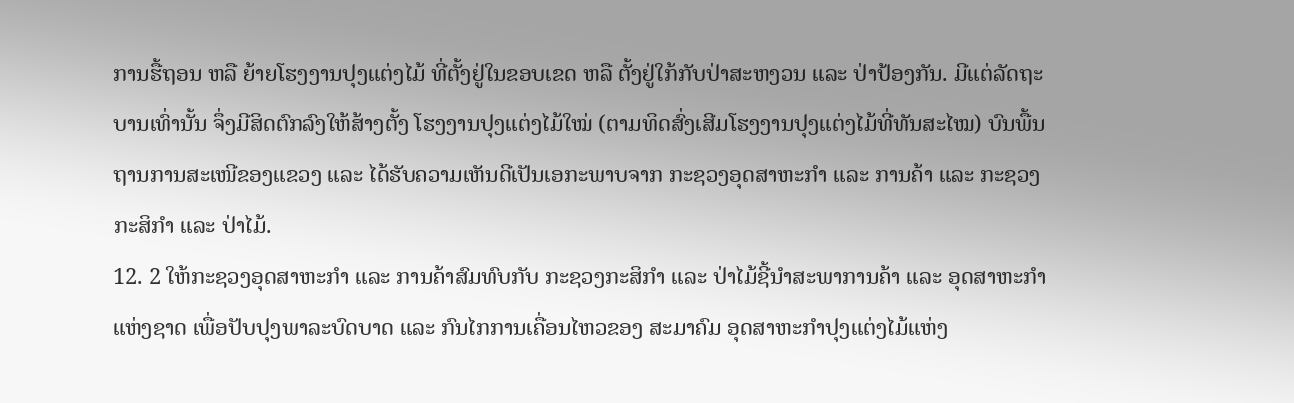ການຮື້ຖອນ ຫລື ຍ້າຍໂຮງງານປຸງແຕ່ງໄມ້ ທີ່ຕັ້ງຢູ່ໃນຂອບເຂດ ຫລື ຕັ້ງຢູ່ໃກ້ກັບປ່າສະຫງວນ ແລະ ປ່າປ້ອງກັນ. ມີແຕ່ລັດຖະບານເທົ່ານັ້ນ ຈຶ່ງມີສິດຕົກລົງໃຫ້ສ້າງຕັ້ງ ໂຮງງານປຸງແຕ່ງໄມ້ໃໝ່ (ຕາມທິດສົ່ງເສີມໂຮງງານປຸງແຕ່ງໄມ້ທີ່ທັນສະໄໝ) ບົນພື້ນຖານການສະເໜີຂອງແຂວງ ແລະ ໄດ້ຮັບຄວາມເຫັນດີເປັນເອກະພາບຈາກ ກະຊວງອຸດສາຫະກຳ ແລະ ການຄ້າ ແລະ ກະຊວງກະສິກຳ ແລະ ປ່າໄມ້.
12. 2 ໃຫ້ກະຊວງອຸດສາຫະກຳ ແລະ ການຄ້າສົມທົບກັບ ກະຊວງກະສິກຳ ແລະ ປ່າໄມ້ຊີ້ນຳສະພາການຄ້າ ແລະ ອຸດສາຫະກຳແຫ່ງຊາດ ເພື່ອປັບປຸງພາລະບົດບາດ ແລະ ກົນໄກການເຄື່ອນໄຫວຂອງ ສະມາຄົມ ອຸດສາຫະກຳປຸງແຕ່ງໄມ້ແຫ່ງ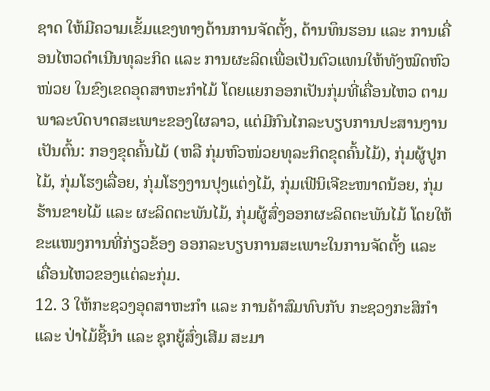ຊາດ ໃຫ້ມີຄວາມເຂັ້ມແຂງທາງດ້ານການຈັດຕັ້ງ, ດ້ານທຶນຮອນ ແລະ ການເຄື່ອນໄຫວດຳເນີນທຸລະກິດ ແລະ ການຜະລິດເພື່ອເປັນຕົວແທນໃຫ້ທັງໝົດຫົວໜ່ວຍ ໃນຂົງເຂດອຸດສາຫະກຳໄມ້ ໂດຍແຍກອອກເປັນກຸ່ມທີ່ເຄື່ອນໄຫວ ຕາມພາລະບົດບາດສະເພາະຂອງໃຜລາວ, ແຕ່ມີກົນໄກລະບຽບການປະສານງານເປັນຕົ້ນ: ກອງຂຸດຄົ້ນໄມ້ (ຫລື ກຸ່ມຫົວໜ່ວຍທຸລະກິດຂຸດຄົ້ນໄມ້), ກຸ່ມຜູ້ປູກໄມ້, ກຸ່ມໂຮງເລື່ອຍ, ກຸ່ມໂຮງງານປຸງແຕ່ງໄມ້, ກຸ່ມເຟີນິເຈີຂະໜາດນ້ອຍ, ກຸ່ມຮ້ານຂາຍໄມ້ ແລະ ຜະລິດຕະພັນໄມ້, ກຸ່ມຜູ້ສົ່ງອອກຜະລິດຕະພັນໄມ້ ໂດຍໃຫ້ຂະແໜງການທີ່ກ່ຽວຂ້ອງ ອອກລະບຽບການສະເພາະໃນການຈັດຕັ້ງ ແລະ ເຄື່ອນໄຫວຂອງແຕ່ລະກຸ່ມ.
12. 3 ໃຫ້ກະຊວງອຸດສາຫະກໍາ ແລະ ການຄ້າສົມທົບກັບ ກະຊວງກະສິກໍາ ແລະ ປ່າໄມ້ຊີ້ນໍາ ແລະ ຊຸກຍູ້ສົ່ງເສີມ ສະມາ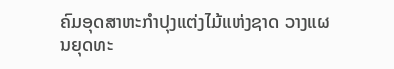ຄົມອຸດສາຫະກຳປຸງແຕ່ງໄມ້ແຫ່ງຊາດ ວາງແຜນຍຸດທະ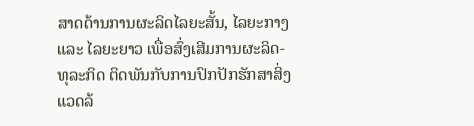ສາດດ້ານການຜະລິດໄລຍະສັ້ນ, ໄລຍະກາງ ແລະ ໄລຍະຍາວ ເພື່ອສົ່ງເສີມການຜະລິດ-ທຸລະກິດ ຕິດພັນກັບການປົກປັກຮັກສາສິ່ງແວດລ້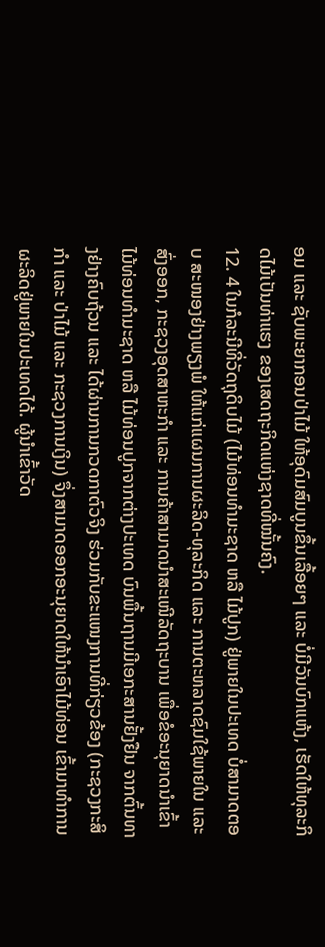ອມ ແລະ ຊັບພະຍາກອນປ່າໄມ້ ໃຫ້ອຸດົມສົມບູນຂຶ້ນເລື້ອຍໆ ແລະ ບໍ່ມີວັນບົກແຫ້ງ, ເຮັດໃຫ້ທຸລະກິດໄມ້ເປັນທ່າແຮງ ຂອງເສດຖະກິດແຫ່ງຊາດທີ່ໝັ້ນຄົງ.
12. 4 ໃນກໍລະນີທີ່ວັດຖຸດິບໄມ້ (ໄມ້ທ່ອນທໍາມະຊາດ ຫລື ໄມ້ປູກ) ຢູ່ພາຍໃນປະເທດ ບໍ່ສາມາດຕອບ ສະໜອງຢ່າງພຽງພໍ ໃຫ້ແກ່ແຜນການຜະລິດ-ທຸລະກິດ ແລະ ການຕະຫລາດຊົມໃຊ້ພາຍໃນ ແລະ ສົ່ງອອກ, ກະຊວງອຸດສາຫະກຳ ແລະ ການຄ້າສາມາດນຳສະເໜີລັດຖະບານ ເພື່ອຂໍອະນຸຍາດນຳເຂົ້າໄມ້ທ່ອນທຳມະຊາດ ຫລື ໄມ້ທ່ອນປູກຈາກຕ່າງປະເທດ ບົນພື້ນຖານມີເອກະສານຢັ້ງຢືນ ຈາກຕົ້ນທາງຢ່າງຄົບຖ້ວນ ແລະ ໄດ້ຜ່ານການກວດກາຕົວຈິງ ຮ່ວມກັບຂະແໜງການທີ່ກ່ຽວຂ້ອງ (ກະຊວງກະສິກຳ ແລະ ປ່າໄມ້ ແລະ ກະຊວງການເງິນ) ຈຶ່ງສາມາດອອກອະນຸຍາດໃຫ້ນຳເອົາໄມ້ທ່ອນ ເຂົ້າມາທຳການຜະລິດຢູ່ພາຍໃນປະເທດໄດ້. ຜູ້ນຳເຂົ້າວັດ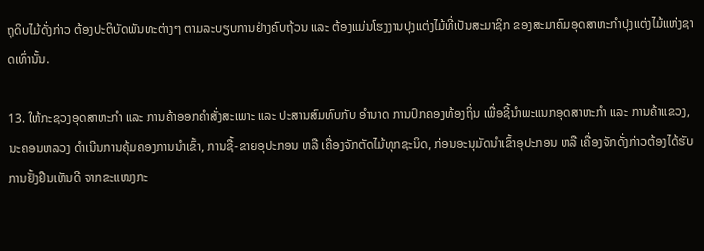ຖຸດິບໄມ້ດັ່ງກ່າວ ຕ້ອງປະຕິບັດພັນທະຕ່າງໆ ຕາມລະບຽບການຢ່າງຄົບຖ້ວນ ແລະ ຕ້ອງແມ່ນໂຮງງານປຸງແຕ່ງໄມ້ທີ່ເປັນສະມາຊິກ ຂອງສະມາຄົມອຸດສາຫະກຳປຸງແຕ່ງໄມ້ແຫ່ງຊາດເທົ່ານັ້ນ.

13. ໃຫ້ກະຊວງອຸດສາຫະກຳ ແລະ ການຄ້າອອກຄຳສັ່ງສະເພາະ ແລະ ປະສານສົມທົບກັບ ອຳນາດ ການປົກຄອງທ້ອງຖິ່ນ ເພື່ອຊີ້ນຳພະແນກອຸດສາຫະກຳ ແລະ ການຄ້າແຂວງ, ນະຄອນຫລວງ ດຳເນີນການຄຸ້ມຄອງການນຳເຂົ້າ, ການຊື້-ຂາຍອຸປະກອນ ຫລື ເຄື່ອງຈັກຕັດໄມ້ທຸກຊະນິດ, ກ່ອນອະນຸມັດນຳເຂົ້າອຸປະກອນ ຫລື ເຄື່ອງຈັກດັ່ງກ່າວຕ້ອງໄດ້ຮັບການຢັ້ງຢືນເຫັນດີ ຈາກຂະແໜງກະ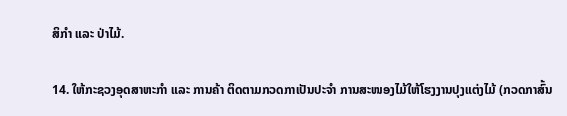ສິກຳ ແລະ ປ່າໄມ້.

14. ໃຫ້ກະຊວງອຸດສາຫະກຳ ແລະ ການຄ້າ ຕິດຕາມກວດກາເປັນປະຈຳ ການສະໜອງໄມ້ໃຫ້ໂຮງງານປຸງແຕ່ງໄມ້ (ກວດກາສົ້ນ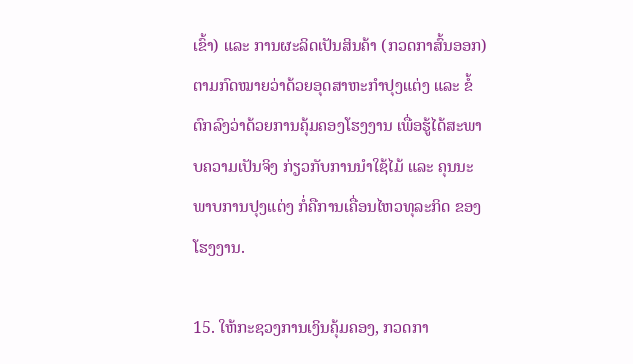ເຂົ້າ) ແລະ ການຜະລິດເປັນສິນຄ້າ (ກວດກາສົ້ນອອກ) ຕາມກົດໝາຍວ່າດ້ວຍອຸດສາຫະກຳປຸງແຕ່ງ ແລະ ຂໍ້ຕົກລົງວ່າດ້ວຍການຄຸ້ມຄອງໂຮງງານ ເພື່ອຮູ້ໄດ້ສະພາບຄວາມເປັນຈິງ ກ່ຽວກັບການນຳໃຊ້ໄມ້ ແລະ ຄຸນນະພາບການປຸງແຕ່ງ ກໍ່ຄືການເຄື່ອນໄຫວທຸລະກິດ ຂອງໂຮງງານ.

15. ໃຫ້ກະຊວງການເງິນຄຸ້ມຄອງ, ກວດກາ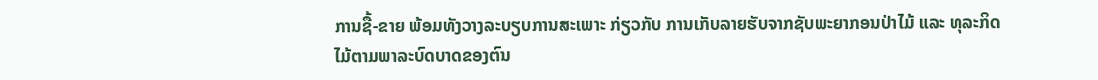ການຊື້-ຂາຍ ພ້ອມທັງວາງລະບຽບການສະເພາະ ກ່ຽວກັບ ການເກັບລາຍຮັບຈາກຊັບພະຍາກອນປ່າໄມ້ ແລະ ທຸລະກິດໄມ້ຕາມພາລະບົດບາດຂອງຕົນ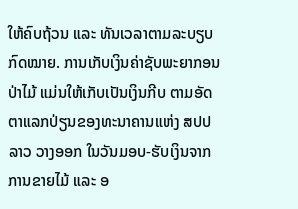ໃຫ້ຄົບຖ້ວນ ແລະ ທັນເວລາຕາມລະບຽບກົດໝາຍ. ການເກັບເງິນຄ່າຊັບພະຍາກອນປ່າໄມ້ ແມ່ນໃຫ້ເກັບເປັນເງິນກີບ ຕາມອັດຕາແລກປ່ຽນຂອງທະນາຄານແຫ່ງ ສປປ ລາວ ວາງອອກ ໃນວັນມອບ-ຮັບເງິນຈາກການຂາຍໄມ້ ແລະ ອ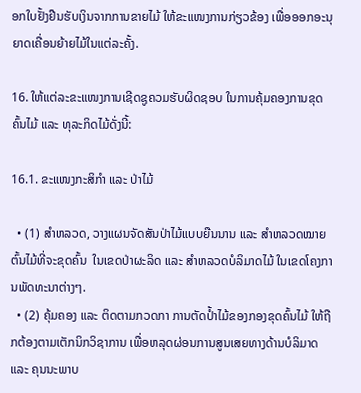ອກໃບຢັ້ງຢືນຮັບເງິນຈາກການຂາຍໄມ້ ໃຫ້ຂະແໜງການກ່ຽວຂ້ອງ ເພື່ອອອກອະນຸຍາດເຄື່ອນຍ້າຍໄມ້ໃນແຕ່ລະຄັ້ງ.

16. ໃຫ້ແຕ່ລະຂະແໜງການເຊີດຊູຄວມຮັບຜິດຊອບ ໃນການຄຸ້ມຄອງການຂຸດຄົ້ນໄມ້ ແລະ ທຸລະກິດໄມ້ດັ່ງນີ້:

16.1. ຂະແໜງກະສິກຳ ແລະ ປ່າໄມ້

  • (1) ສໍາຫລວດ, ວາງແຜນຈັດສັນປ່າໄມ້ແບບຍືນນານ ແລະ ສໍາຫລວດໝາຍຕົ້ນໄມ້ທີ່ຈະຂຸດຄົ້ນ  ໃນເຂດປ່າຜະລິດ ແລະ ສຳຫລວດບໍລິມາດໄມ້ ໃນເຂດໂຄງການພັດທະນາຕ່າງໆ.
  • (2) ຄຸ້ມຄອງ ແລະ ຕິດຕາມກວດກາ ການຕັດປໍ້າໄມ້ຂອງກອງຂຸດຄົ້ນໄມ້ ໃຫ້ຖືກຕ້ອງຕາມເຕັກນິກວິຊາການ ເພື່ອຫລຸດຜ່ອນການສູນເສຍທາງດ້ານບໍລິມາດ ແລະ ຄຸນນະພາບ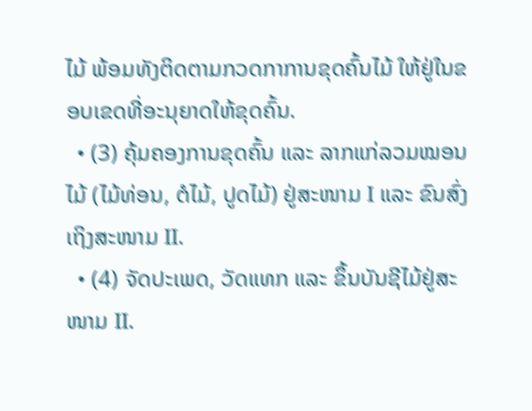ໄມ້ ພ້ອມທັງຕິດຕາມກວດກາການຂຸດຄົ້ນໄມ້ ໃຫ້ຢູ່ໃນຂອບເຂດທີ່ອະນຸຍາດໃຫ້ຂຸດຄົ້ນ.
  • (3) ຄຸ້ມຄອງການຂຸດຄົ້ນ ແລະ ລາກແກ່ລວມໝອນໄມ້ (ໄມ້ທ່ອນ, ຕໍໄມ້, ປູດໄມ້) ຢູ່ສະໜາມ I ແລະ ຂົນສົ່ງເຖິງສະໜາມ II.
  • (4) ຈັດປະເພດ, ວັດແທກ ແລະ ຂຶ້ນບັນຊີໄມ້ຢູ່ສະໜາມ II.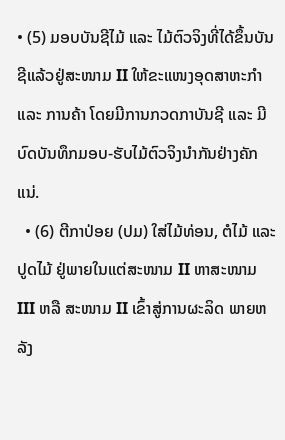• (5) ມອບບັນຊີໄມ້ ແລະ ໄມ້ຕົວຈິງທີ່ໄດ້ຂຶ້ນບັນຊີແລ້ວຢູ່ສະໜາມ II ໃຫ້ຂະແໜງອຸດສາຫະກຳ ແລະ ການຄ້າ ໂດຍມີການກວດກາບັນຊີ ແລະ ມີບົດບັນທຶກມອບ-ຮັບໄມ້ຕົວຈິງນຳກັນຢ່າງຄັກແນ່.
  • (6) ຕີກາປ່ອຍ (ປມ) ໃສ່ໄມ້ທ່ອນ, ຕໍໄມ້ ແລະ ປູດໄມ້ ຢູ່ພາຍໃນແຕ່ສະໜາມ II ຫາສະໜາມ III ຫລື ສະໜາມ II ເຂົ້າສູ່ການຜະລິດ ພາຍຫລັງ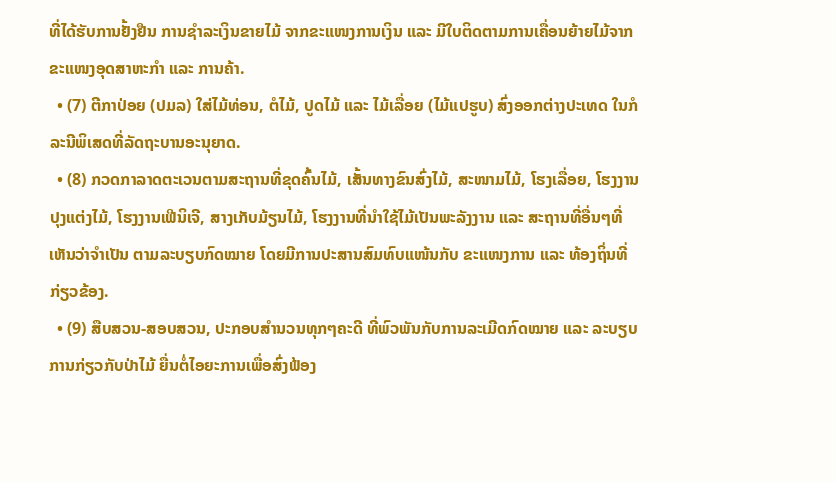ທີ່ໄດ້ຮັບການຢັ້ງຢືນ ການຊຳລະເງິນຂາຍໄມ້ ຈາກຂະແໜງການເງິນ ແລະ ມີໃບຕິດຕາມການເຄື່ອນຍ້າຍໄມ້ຈາກ ຂະແໜງອຸດສາຫະກຳ ແລະ ການຄ້າ.
  • (7) ຕີກາປ່ອຍ (ປມລ) ໃສ່ໄມ້ທ່ອນ, ຕໍໄມ້, ປູດໄມ້ ແລະ ໄມ້ເລື່ອຍ (ໄມ້ແປຮູບ) ສົ່ງອອກຕ່າງປະເທດ ໃນກໍລະນີພິເສດທີ່ລັດຖະບານອະນຸຍາດ.
  • (8) ກວດກາລາດຕະເວນຕາມສະຖານທີ່ຂຸດຄົ້ນໄມ້, ເສັ້ນທາງຂົນສົ່ງໄມ້, ສະໜາມໄມ້, ໂຮງເລື່ອຍ, ໂຮງງານປຸງແຕ່ງໄມ້, ໂຮງງານເຟີນິເຈີ, ສາງເກັບມ້ຽນໄມ້, ໂຮງງານທີ່ນຳໃຊ້ໄມ້ເປັນພະລັງງານ ແລະ ສະຖານທີ່ອື່ນໆທີ່ເຫັນວ່າຈຳເປັນ ຕາມລະບຽບກົດໝາຍ ໂດຍມີການປະສານສົມທົບແໜ້ນກັບ ຂະແໜງການ ແລະ ທ້ອງຖິ່ນທີ່ກ່ຽວຂ້ອງ.
  • (9) ສືບສວນ-ສອບສວນ, ປະກອບສຳນວນທຸກໆຄະດີ ທີ່ພົວພັນກັບການລະເມີດກົດໝາຍ ແລະ ລະບຽບການກ່ຽວກັບປ່າໄມ້ ຍື່ນຕໍ່ໄອຍະການເພື່ອສົ່ງຟ້ອງ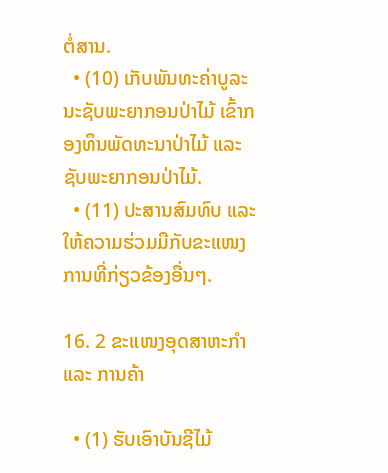ຕໍ່ສານ.
  • (10) ເກັບພັນທະຄ່າບູລະນະຊັບພະຍາກອນປ່າໄມ້ ເຂົ້າກອງທຶນພັດທະນາປ່າໄມ້ ແລະ ຊັບພະຍາກອນປ່າໄມ້.
  • (11) ປະສານສົມທົບ ແລະ ໃຫ້ຄວາມຮ່ວມມືກັບຂະແໜງການທີ່ກ່ຽວຂ້ອງອື່ນໆ.

16. 2 ຂະແໜງອຸດສາຫະກຳ ແລະ ການຄ້າ

  • (1) ຮັບເອົາບັນຊີໄມ້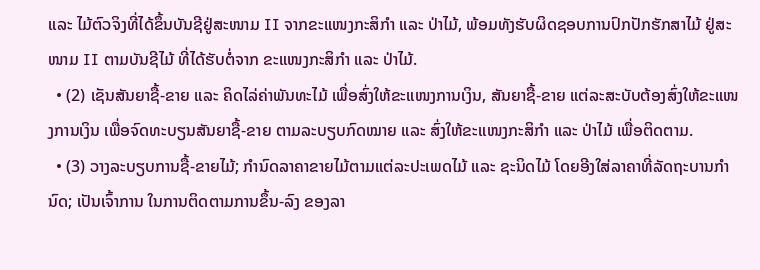ແລະ ໄມ້ຕົວຈິງທີ່ໄດ້ຂຶ້ນບັນຊີຢູ່ສະໜາມ II ຈາກຂະແໜງກະສິກຳ ແລະ ປ່າໄມ້, ພ້ອມທັງຮັບຜິດຊອບການປົກປັກຮັກສາໄມ້ ຢູ່ສະໜາມ II ຕາມບັນຊີໄມ້ ທີ່ໄດ້ຮັບຕໍ່ຈາກ ຂະແໜງກະສິກຳ ແລະ ປ່າໄມ້.
  • (2) ເຊັນສັນຍາຊື້-ຂາຍ ແລະ ຄິດໄລ່ຄ່າພັນທະໄມ້ ເພື່ອສົ່ງໃຫ້ຂະແໜງການເງິນ, ສັນຍາຊື້-ຂາຍ ແຕ່ລະສະບັບຕ້ອງສົ່ງໃຫ້ຂະແໜງການເງິນ ເພື່ອຈົດທະບຽນສັນຍາຊື້-ຂາຍ ຕາມລະບຽບກົດໝາຍ ແລະ ສົ່ງໃຫ້ຂະແໜງກະສິກຳ ແລະ ປ່າໄມ້ ເພື່ອຕິດຕາມ.
  • (3) ວາງລະບຽບການຊື້-ຂາຍໄມ້; ກຳນົດລາຄາຂາຍໄມ້ຕາມແຕ່ລະປະເພດໄມ້ ແລະ ຊະນິດໄມ້ ໂດຍອີງໃສ່ລາຄາທີ່ລັດຖະບານກຳນົດ; ເປັນເຈົ້າການ ໃນການຕິດຕາມການຂຶ້ນ-ລົງ ຂອງລາ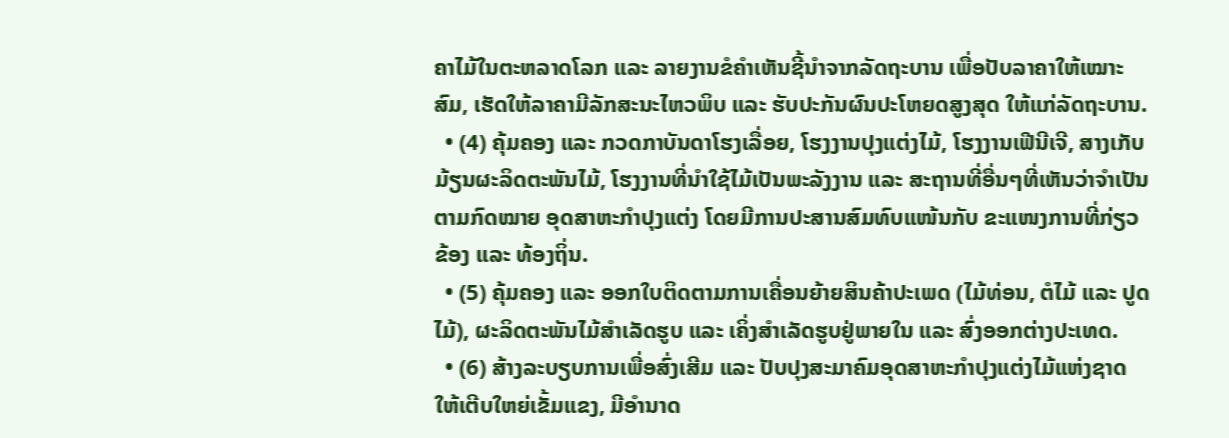ຄາໄມ້ໃນຕະຫລາດໂລກ ແລະ ລາຍງານຂໍຄຳເຫັນຊີ້ນຳຈາກລັດຖະບານ ເພື່ອປັບລາຄາໃຫ້ເໝາະສົມ, ເຮັດໃຫ້ລາຄາມີລັກສະນະໄຫວພິບ ແລະ ຮັບປະກັນຜົນປະໂຫຍດສູງສຸດ ໃຫ້ແກ່ລັດຖະບານ.
  • (4) ຄຸ້ມຄອງ ແລະ ກວດກາບັນດາໂຮງເລື່ອຍ, ໂຮງງານປຸງແຕ່ງໄມ້, ໂຮງງານເຟີນີເຈີ, ສາງເກັບມ້ຽນຜະລິດຕະພັນໄມ້, ໂຮງງານທີ່ນຳໃຊ້ໄມ້ເປັນພະລັງງານ ແລະ ສະຖານທີ່ອື່ນໆທີ່ເຫັນວ່າຈຳເປັນຕາມກົດໝາຍ ອຸດສາຫະກຳປຸງແຕ່ງ ໂດຍມີການປະສານສົມທົບແໜ້ນກັບ ຂະແໜງການທີ່ກ່ຽວຂ້ອງ ແລະ ທ້ອງຖິ່ນ.
  • (5) ຄຸ້ມຄອງ ແລະ ອອກໃບຕິດຕາມການເຄື່ອນຍ້າຍສິນຄ້າປະເພດ (ໄມ້ທ່ອນ, ຕໍໄມ້ ແລະ ປູດໄມ້), ຜະລິດຕະພັນໄມ້ສຳເລັດຮູບ ແລະ ເຄິ່ງສຳເລັດຮູບຢູ່ພາຍໃນ ແລະ ສົ່ງອອກຕ່າງປະເທດ.
  • (6) ສ້າງລະບຽບການເພື່ອສົ່ງເສີມ ແລະ ປັບປຸງສະມາຄົມອຸດສາຫະກຳປຸງແຕ່ງໄມ້ແຫ່ງຊາດ ໃຫ້ເຕີບໃຫຍ່ເຂັ້ມແຂງ, ມີອຳນາດ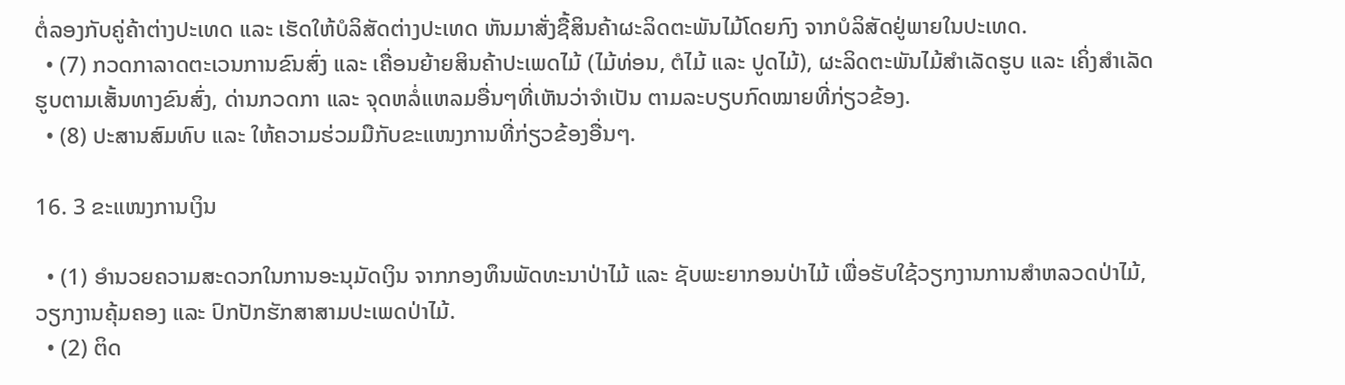ຕໍ່ລອງກັບຄູ່ຄ້າຕ່າງປະເທດ ແລະ ເຮັດໃຫ້ບໍລິສັດຕ່າງປະເທດ ຫັນມາສັ່ງຊື້ສິນຄ້າຜະລິດຕະພັນໄມ້ໂດຍກົງ ຈາກບໍລິສັດຢູ່ພາຍໃນປະເທດ.
  • (7) ກວດກາລາດຕະເວນການຂົນສົ່ງ ແລະ ເຄື່ອນຍ້າຍສິນຄ້າປະເພດໄມ້ (ໄມ້ທ່ອນ, ຕໍໄມ້ ແລະ ປູດໄມ້), ຜະລິດຕະພັນໄມ້ສຳເລັດຮູບ ແລະ ເຄິ່ງສຳເລັດຮູບຕາມເສັ້ນທາງຂົນສົ່ງ, ດ່ານກວດກາ ແລະ ຈຸດຫລໍ່ແຫລມອື່ນໆທີ່ເຫັນວ່າຈຳເປັນ ຕາມລະບຽບກົດໝາຍທີ່ກ່ຽວຂ້ອງ.
  • (8) ປະສານສົມທົບ ແລະ ໃຫ້ຄວາມຮ່ວມມືກັບຂະແໜງການທີ່ກ່ຽວຂ້ອງອື່ນໆ.

16. 3 ຂະແໜງການເງິນ

  • (1) ອຳນວຍຄວາມສະດວກໃນການອະນຸມັດເງິນ ຈາກກອງທຶນພັດທະນາປ່າໄມ້ ແລະ ຊັບພະຍາກອນປ່າໄມ້ ເພື່ອຮັບໃຊ້ວຽກງານການສຳຫລວດປ່າໄມ້, ວຽກງານຄຸ້ມຄອງ ແລະ ປົກປັກຮັກສາສາມປະເພດປ່າໄມ້.
  • (2) ຕິດ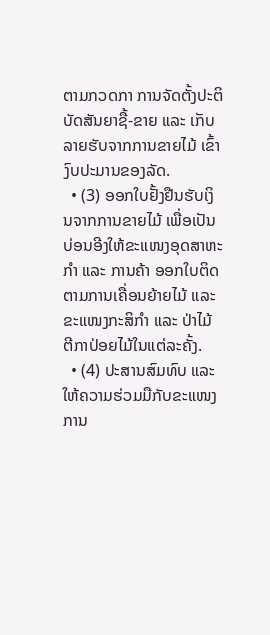ຕາມກວດກາ ການຈັດຕັ້ງປະຕິບັດສັນຍາຊື້-ຂາຍ ແລະ ເກັບລາຍຮັບຈາກການຂາຍໄມ້ ເຂົ້າງົບປະມານຂອງລັດ.
  • (3) ອອກໃບຢັ້ງຢືນຮັບເງິນຈາກການຂາຍໄມ້ ເພື່ອເປັນບ່ອນອີງໃຫ້ຂະແໜງອຸດສາຫະກຳ ແລະ ການຄ້າ ອອກໃບຕິດຕາມການເຄື່ອນຍ້າຍໄມ້ ແລະ ຂະແໜງກະສິກຳ ແລະ ປ່າໄມ້ ຕີກາປ່ອຍໄມ້ໃນແຕ່ລະຄັ້ງ.
  • (4) ປະສານສົມທົບ ແລະ ໃຫ້ຄວາມຮ່ວມມືກັບຂະແໜງການ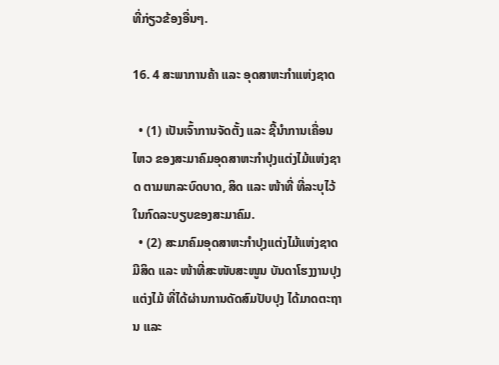ທີ່ກ່ຽວຂ້ອງອື່ນໆ.

16. 4 ສະພາການຄ້າ ແລະ ອຸດສາຫະກຳແຫ່ງຊາດ

  • (1) ເປັນເຈົ້າການຈັດຕັ້ງ ແລະ ຊີ້ນໍາການເຄື່ອນໄຫວ ຂອງສະມາຄົມອຸດສາຫະກໍາປຸງແຕ່ງໄມ້ແຫ່ງຊາດ ຕາມພາລະບົດບາດ, ສິດ ແລະ ໜ້າທີ່ ທີ່ລະບຸໄວ້ໃນກົດລະບຽບຂອງສະມາຄົມ.
  • (2) ສະມາຄົມອຸດສາຫະກໍາປຸງແຕ່ງໄມ້ແຫ່ງຊາດ ມີສິດ ແລະ ໜ້າທີ່ສະໜັບສະໜູນ ບັນດາໂຮງງານປຸງແຕ່ງໄມ້ ທີ່ໄດ້ຜ່ານການດັດສົມປັບປຸງ ໄດ້ມາດຕະຖານ ແລະ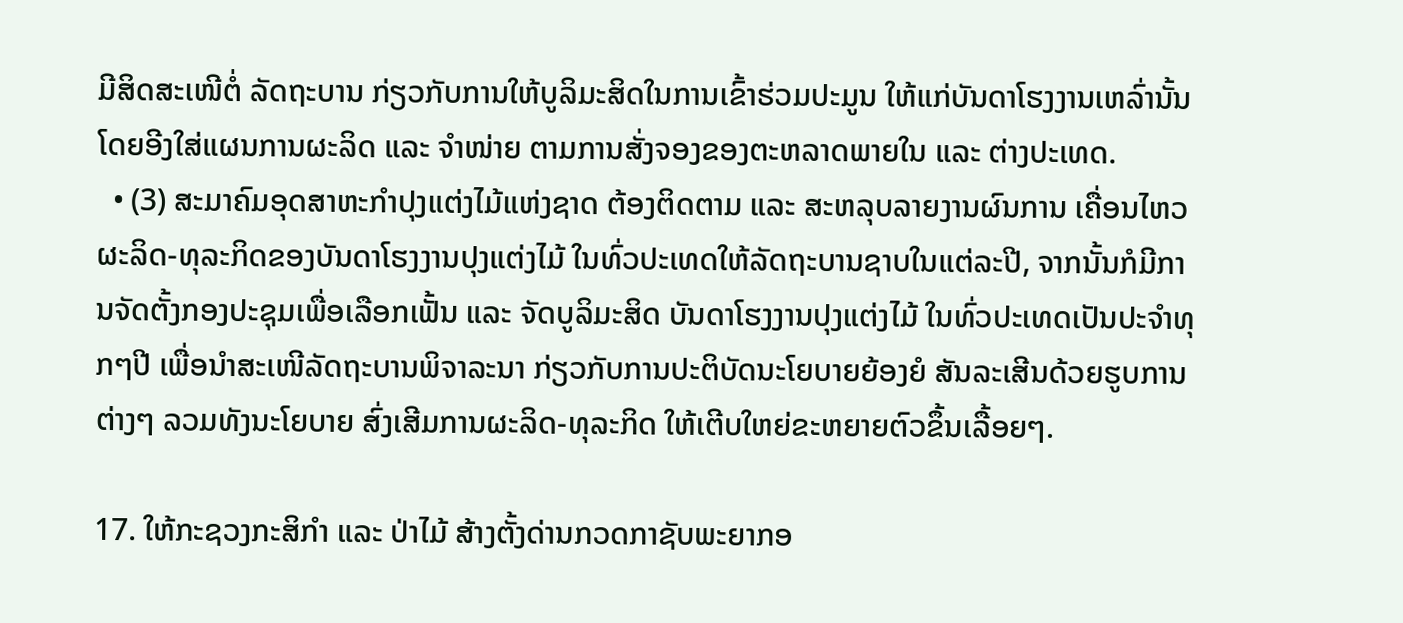ມີສິດສະເໜີຕໍ່ ລັດຖະບານ ກ່ຽວກັບການໃຫ້ບູລິມະສິດໃນການເຂົ້າຮ່ວມປະມູນ ໃຫ້ແກ່ບັນດາໂຮງງານເຫລົ່ານັ້ນ ໂດຍອີງໃສ່ແຜນການຜະລິດ ແລະ ຈຳໜ່າຍ ຕາມການສັ່ງຈອງຂອງຕະຫລາດພາຍໃນ ແລະ ຕ່າງປະເທດ.
  • (3) ສະມາຄົມອຸດສາຫະກໍາປຸງແຕ່ງໄມ້ແຫ່ງຊາດ ຕ້ອງຕິດຕາມ ແລະ ສະຫລຸບລາຍງານຜົນການ ເຄື່ອນໄຫວ ຜະລິດ-ທຸລະກິດຂອງບັນດາໂຮງງານປຸງແຕ່ງໄມ້ ໃນທົ່ວປະເທດໃຫ້ລັດຖະບານຊາບໃນແຕ່ລະປີ, ຈາກນັ້ນກໍມີການຈັດຕັ້ງກອງປະຊຸມເພື່ອເລືອກເຟັ້ນ ແລະ ຈັດບູລິມະສິດ ບັນດາໂຮງງານປຸງແຕ່ງໄມ້ ໃນທົ່ວປະເທດເປັນປະຈຳທຸກໆປີ ເພື່ອນຳສະເໜີລັດຖະບານພິຈາລະນາ ກ່ຽວກັບການປະຕິບັດນະໂຍບາຍຍ້ອງຍໍ ສັນລະເສີນດ້ວຍຮູບການຕ່າງໆ ລວມທັງນະໂຍບາຍ ສົ່ງເສີມການຜະລິດ-ທຸລະກິດ ໃຫ້ເຕີບໃຫຍ່ຂະຫຍາຍຕົວຂຶ້ນເລື້ອຍໆ.

17. ໃຫ້ກະຊວງກະສິກຳ ແລະ ປ່າໄມ້ ສ້າງຕັ້ງດ່ານກວດກາຊັບພະຍາກອ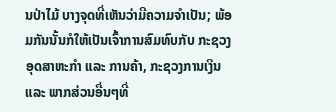ນປ່າໄມ້ ບາງຈຸດທີ່ເຫັນວ່າມີຄວາມຈຳເປັນ; ພ້ອມກັນນັ້ນກໍໃຫ້ເປັນເຈົ້າການສົມທົບກັບ ກະຊວງອຸດສາຫະກຳ ແລະ ການຄ້າ, ກະຊວງການເງິນ ແລະ ພາກສ່ວນອື່ນໆທີ່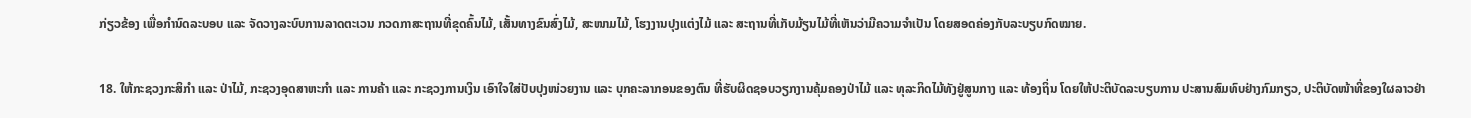ກ່ຽວຂ້ອງ ເພື່ອກຳນົດລະບອບ ແລະ ຈັດວາງລະບົບການລາດຕະເວນ ກວດກາສະຖານທີ່ຂຸດຄົ້ນໄມ້, ເສັ້ນທາງຂົນສົ່ງໄມ້, ສະໜາມໄມ້, ໂຮງງານປຸງແຕ່ງໄມ້ ແລະ ສະຖານທີ່ເກັບມ້ຽນໄມ້ທີ່ເຫັນວ່າມີຄວາມຈຳເປັນ ໂດຍສອດຄ່ອງກັບລະບຽບກົດໝາຍ.

18. ໃຫ້ກະຊວງກະສິກຳ ແລະ ປ່າໄມ້, ກະຊວງອຸດສາຫະກຳ ແລະ ການຄ້າ ແລະ ກະຊວງການເງິນ ເອົາໃຈໃສ່ປັບປຸງໜ່ວຍງານ ແລະ ບຸກຄະລາກອນຂອງຕົນ ທີ່ຮັບຜິດຊອບວຽກງານຄຸ້ມຄອງປ່າໄມ້ ແລະ ທຸລະກິດໄມ້ທັງຢູ່ສູນກາງ ແລະ ທ້ອງຖິ່ນ ໂດຍໃຫ້ປະຕິບັດລະບຽບການ ປະສານສົມທົບຢ່າງກົມກຽວ, ປະຕິບັດໜ້າທີ່ຂອງໃຜລາວຢ່າ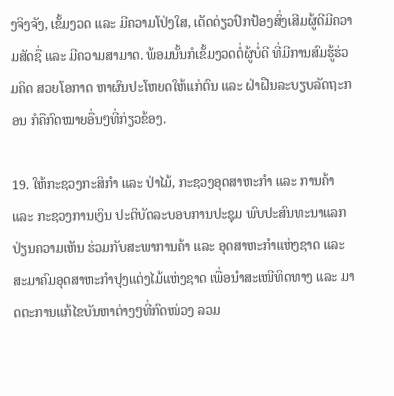ງຈິງຈັງ, ເຂັ້ມງວດ ແລະ ມີຄວາມໂປ່ງໃສ, ເດັດດ່ຽວປົກປ້ອງສົ່ງເສີມຜູ້ດີມີຄວາມສັດຊື່ ແລະ ມີຄວາມສາມາດ. ພ້ອມນັ້ນກໍເຂັ້ມງວດຕໍ່ຜູ້ບໍ່ດີ ທີ່ມີການສົມຮູ້ຮ່ວມຄິດ ສວຍໂອກາດ ຫາຜົນປະໂຫຍດໃຫ້ແກ່ຕົນ ແລະ ຝ່າຝືນລະບຽບລັດຖະກອນ ກໍຄືກົດໝາຍອື່ນໆທີ່ກ່ຽວຂ້ອງ.

19. ໃຫ້ກະຊວງກະສິກໍາ ແລະ ປ່າໄມ້, ກະຊວງອຸດສາຫະກຳ ແລະ ການຄ້າ ແລະ ກະຊວງການເງິນ ປະຕິບັດລະບອບການປະຊຸມ ພົບປະສົນທະນາແລກປ່ຽນຄວາມເຫັນ ຮ່ວມກັບສະພາການຄ້າ ແລະ ອຸດສາຫະກຳແຫ່ງຊາດ ແລະ ສະມາຄົມອຸດສາຫະກຳປຸງແຕ່ງໄມ້ແຫ່ງຊາດ ເພື່ອນຳສະເໜີທິດທາງ ແລະ ມາດຕະການແກ້ໄຂບັນຫາຕ່າງໆທີ່ກົດໜ່ວງ ລວມ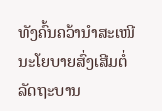ທັງຄົ້ນຄວ້ານຳສະເໜີນະໂຍບາຍສົ່ງເສີມຕໍ່ລັດຖະບານ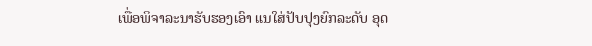ເພື່ອພິຈາລະນາຮັບຮອງເອົາ ແນໃສ່ປັບປຸງຍົກລະດັບ ອຸດ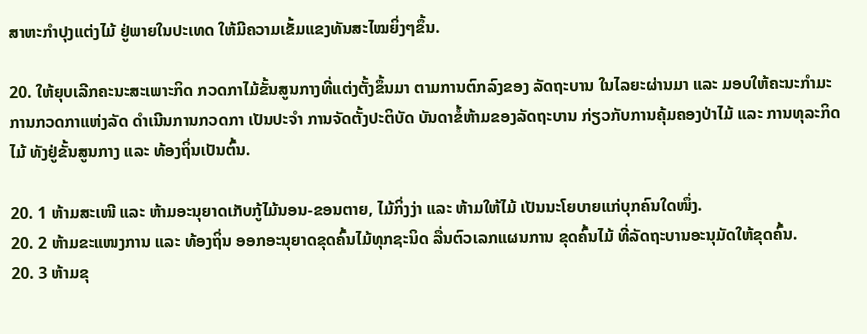ສາຫະກຳປຸງແຕ່ງໄມ້ ຢູ່ພາຍໃນປະເທດ ໃຫ້ມີຄວາມເຂັ້ມແຂງທັນສະໄໝຍິ່ງໆຂຶ້ນ.

20. ໃຫ້ຍຸບເລີກຄະນະສະເພາະກິດ ກວດກາໄມ້ຂັ້ນສູນກາງທີ່ແຕ່ງຕັ້ງຂຶ້ນມາ ຕາມການຕົກລົງຂອງ ລັດຖະບານ ໃນໄລຍະຜ່ານມາ ແລະ ມອບໃຫ້ຄະນະກຳມະການກວດກາແຫ່ງລັດ ດຳເນີນການກວດກາ ເປັນປະຈຳ ການຈັດຕັ້ງປະຕິບັດ ບັນດາຂໍ້ຫ້າມຂອງລັດຖະບານ ກ່ຽວກັບການຄຸ້ມຄອງປ່າໄມ້ ແລະ ການທຸລະກິດໄມ້ ທັງຢູ່ຂັ້ນສູນກາງ ແລະ ທ້ອງຖິ່ນເປັນຕົ້ນ.

20. 1 ຫ້າມສະເໜີ ແລະ ຫ້າມອະນຸຍາດເກັບກູ້ໄມ້ນອນ-ຂອນຕາຍ, ໄມ້ກິ່ງງ່າ ແລະ ຫ້າມໃຫ້ໄມ້ ເປັນນະໂຍບາຍແກ່ບຸກຄົນໃດໜຶ່ງ.
20. 2 ຫ້າມຂະແໜງການ ແລະ ທ້ອງຖິ່ນ ອອກອະນຸຍາດຂຸດຄົ້ນໄມ້ທຸກຊະນິດ ລື່ນຕົວເລກແຜນການ ຂຸດຄົ້ນໄມ້ ທີ່ລັດຖະບານອະນຸມັດໃຫ້ຂຸດຄົ້ນ.
20. 3 ຫ້າມຂຸ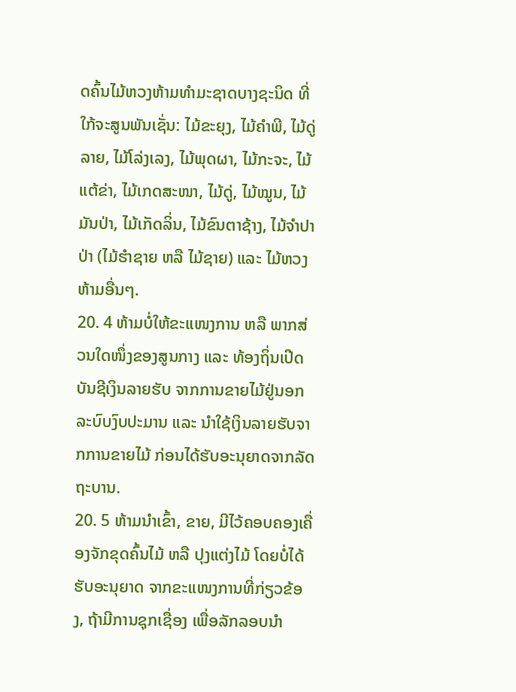ດຄົ້ນໄມ້ຫວງຫ້າມທຳມະຊາດບາງຊະນິດ ທີ່ໃກ້ຈະສູນພັນເຊັ່ນ: ໄມ້ຂະຍຸງ, ໄມ້ຄຳພີ, ໄມ້ດູ່ລາຍ, ໄມ້ໂລ່ງເລງ, ໄມ້ພຸດຜາ, ໄມ້ກະຈະ, ໄມ້ແຕ້ຂ່າ, ໄມ້ເກດສະໜາ, ໄມ້ດູ່, ໄມ້ໝູນ, ໄມ້ມັນປ່າ, ໄມ້ເກັດລິ່ນ, ໄມ້ຂົນຕາຊ້າງ, ໄມ້ຈຳປາປ່າ (ໄມ້ຮຳຊາຍ ຫລື ໄມ້ຊາຍ) ແລະ ໄມ້ຫວງຫ້າມອື່ນໆ.
20. 4 ຫ້າມບໍ່ໃຫ້ຂະແໜງການ ຫລື ພາກສ່ວນໃດໜຶ່ງຂອງສູນກາງ ແລະ ທ້ອງຖິ່ນເປີດບັນຊີເງິນລາຍຮັບ ຈາກການຂາຍໄມ້ຢູ່ນອກລະບົບງົບປະມານ ແລະ ນຳໃຊ້ເງິນລາຍຮັບຈາກການຂາຍໄມ້ ກ່ອນໄດ້ຮັບອະນຸຍາດຈາກລັດຖະບານ.
20. 5 ຫ້າມນໍາເຂົ້າ, ຂາຍ, ມີໄວ້ຄອບຄອງເຄື່ອງຈັກຂຸດຄົ້ນໄມ້ ຫລື ປຸງແຕ່ງໄມ້ ໂດຍບໍ່ໄດ້ຮັບອະນຸຍາດ ຈາກຂະແໜງການທີ່ກ່ຽວຂ້ອງ, ຖ້າມີການຊຸກເຊື່ອງ ເພື່ອລັກລອບນຳ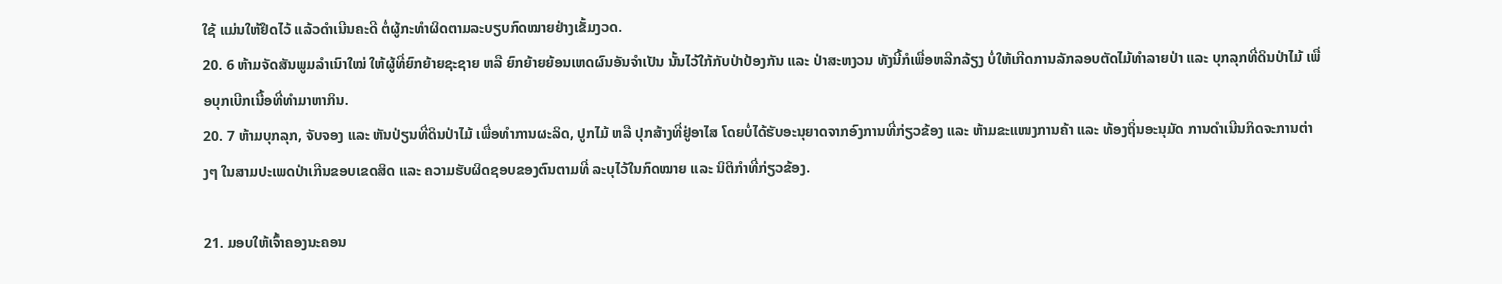ໃຊ້ ແມ່ນໃຫ້ຢຶດໄວ້ ແລ້ວດຳເນີນຄະດີ ຕໍ່ຜູ້ກະທຳຜິດຕາມລະບຽບກົດໝາຍຢ່າງເຂັ້ມງວດ.
20. 6 ຫ້າມຈັດສັນພູມລຳເນົາໃໝ່ ໃຫ້ຜູ້ທີ່ຍົກຍ້າຍຊະຊາຍ ຫລື ຍົກຍ້າຍຍ້ອນເຫດຜົນອັນຈຳເປັນ ນັ້ນໄວ້ໃກ້ກັບປ່າປ້ອງກັນ ແລະ ປ່າສະຫງວນ ທັງນີ້ກໍເພື່ອຫລີກລ້ຽງ ບໍ່ໃຫ້ເກີດການລັກລອບຕັດໄມ້ທຳລາຍປ່າ ແລະ ບຸກລຸກທີ່ດິນປ່າໄມ້ ເພື່ອບຸກເບີກເນື້ອທີ່ທຳມາຫາກິນ.
20. 7 ຫ້າມບຸກລຸກ, ຈັບຈອງ ແລະ ຫັນປ່ຽນທີ່ດິນປ່າໄມ້ ເພື່ອທຳການຜະລິດ, ປູກໄມ້ ຫລື ປຸກສ້າງທີ່ຢູ່ອາໄສ ໂດຍບໍ່ໄດ້ຮັບອະນຸຍາດຈາກອົງການທີ່ກ່ຽວຂ້ອງ ແລະ ຫ້າມຂະແໜງການຄ້າ ແລະ ທ້ອງຖິ່ນອະນຸມັດ ການດຳເນີນກິດຈະການຕ່າງໆ ໃນສາມປະເພດປ່າເກີນຂອບເຂດສິດ ແລະ ຄວາມຮັບຜິດຊອບຂອງຕົນຕາມທີ່ ລະບຸໄວ້ໃນກົດໝາຍ ແລະ ນິຕິກຳທີ່ກ່ຽວຂ້ອງ.

21. ມອບໃຫ້ເຈົ້າຄອງນະຄອນ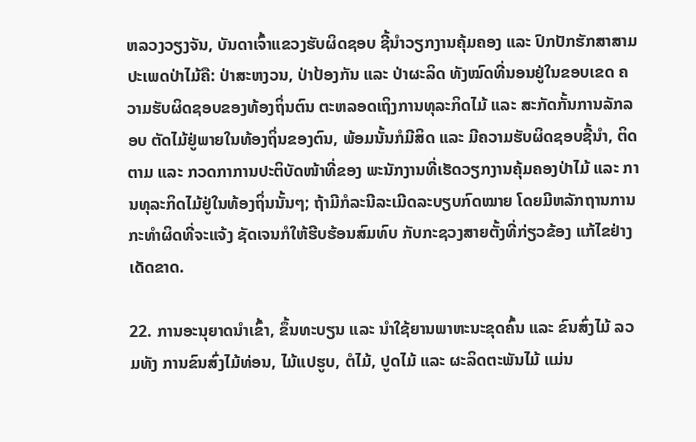ຫລວງວຽງຈັນ, ບັນດາເຈົ້າແຂວງຮັບຜິດຊອບ ຊີ້ນຳວຽກງານຄຸ້ມຄອງ ແລະ ປົກປັກຮັກສາສາມປະເພດປ່າໄມ້ຄື: ປ່າສະຫງວນ, ປ່າປ້ອງກັນ ແລະ ປ່າຜະລິດ ທັງໝົດທີ່ນອນຢູ່ໃນຂອບເຂດ ຄວາມຮັບຜິດຊອບຂອງທ້ອງຖິ່ນຕົນ ຕະຫລອດເຖິງການທຸລະກິດໄມ້ ແລະ ສະກັດກັ້ນການລັກລອບ ຕັດໄມ້ຢູ່ພາຍໃນທ້ອງຖິ່ນຂອງຕົນ, ພ້ອມນັ້ນກໍມີສິດ ແລະ ມີຄວາມຮັບຜິດຊອບຊີ້ນຳ, ຕິດຕາມ ແລະ ກວດກາການປະຕິບັດໜ້າທີ່ຂອງ ພະນັກງານທີ່ເຮັດວຽກງານຄຸ້ມຄອງປ່າໄມ້ ແລະ ການທຸລະກິດໄມ້ຢູ່ໃນທ້ອງຖິ່ນນັ້ນໆ; ຖ້າມີກໍລະນີລະເມີດລະບຽບກົດໝາຍ ໂດຍມີຫລັກຖານການກະທຳຜິດທີ່ຈະແຈ້ງ ຊັດເຈນກໍໃຫ້ຮີບຮ້ອນສົມທົບ ກັບກະຊວງສາຍຕັ້ງທີ່ກ່ຽວຂ້ອງ ແກ້ໄຂຢ່າງເດັດຂາດ.

22. ການອະນຸຍາດນຳເຂົ້າ, ຂຶ້ນທະບຽນ ແລະ ນຳໃຊ້ຍານພາຫະນະຂຸດຄົ້ນ ແລະ ຂົນສົ່ງໄມ້ ລວມທັງ ການຂົນສົ່ງໄມ້ທ່ອນ, ໄມ້ແປຮູບ, ຕໍໄມ້, ປູດໄມ້ ແລະ ຜະລິດຕະພັນໄມ້ ແມ່ນ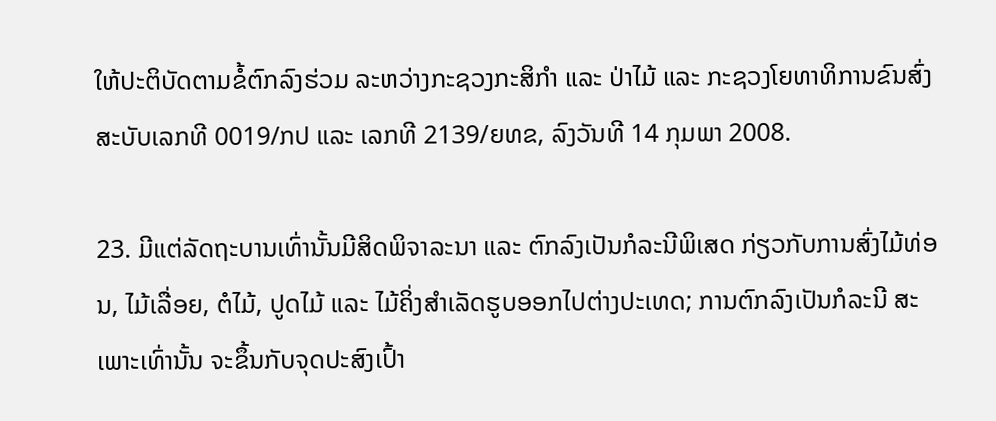ໃຫ້ປະຕິບັດຕາມຂໍ້ຕົກລົງຮ່ວມ ລະຫວ່າງກະຊວງກະສິກຳ ແລະ ປ່າໄມ້ ແລະ ກະຊວງໂຍທາທິການຂົນສົ່ງ ສະບັບເລກທີ 0019/ກປ ແລະ ເລກທີ 2139/ຍທຂ, ລົງວັນທີ 14 ກຸມພາ 2008.

23. ມີແຕ່ລັດຖະບານເທົ່ານັ້ນມີສິດພິຈາລະນາ ແລະ ຕົກລົງເປັນກໍລະນີພິເສດ ກ່ຽວກັບການສົ່ງໄມ້ທ່ອນ, ໄມ້ເລື່ອຍ, ຕໍໄມ້, ປູດໄມ້ ແລະ ໄມ້ຄິ່ງສຳເລັດຮູບອອກໄປຕ່າງປະເທດ; ການຕົກລົງເປັນກໍລະນີ ສະເພາະເທົ່ານັ້ນ ຈະຂຶ້ນກັບຈຸດປະສົງເປົ້າ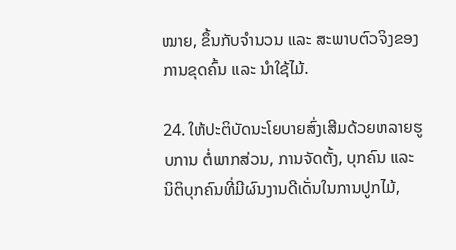ໝາຍ, ຂຶ້ນກັບຈຳນວນ ແລະ ສະພາບຕົວຈິງຂອງການຂຸດຄົ້ນ ແລະ ນຳໃຊ້ໄມ້.

24. ໃຫ້ປະຕິບັດນະໂຍບາຍສົ່ງເສີມດ້ວຍຫລາຍຮູບການ ຕໍ່ພາກສ່ວນ, ການຈັດຕັ້ງ, ບຸກຄົນ ແລະ ນິຕິບຸກຄົນທີ່ມີຜົນງານດີເດັ່ນໃນການປູກໄມ້,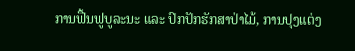ການຟື້ນຟູບູລະນະ ແລະ ປົກປັກຮັກສາປ່າໄມ້, ການປຸງແຕ່ງ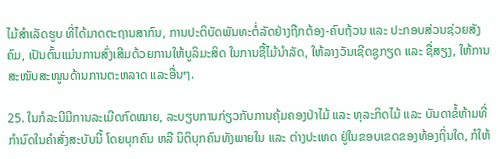ໄມ້ສຳເລັດຮູບ ທີ່ໄດ້ມາດຕະຖານສາກົນ, ການປະຕິບັດພັນທະຕໍ່ລັດຢ່າງຖືກຕ້ອງ-ຄົບຖ້ວນ ແລະ ປະກອບສ່ວນຊ່ວຍສັງຄົມ, ເປັນຕົ້ນແມ່ນການສົ່ງເສີມດ້ວຍການໃຫ້ບູລິມະສິດ ໃນການຊື້ໄມ້ນຳລັດ, ໃຫ້ລາງວັນເຊີດຊູກຽດ ແລະ ຊື່ສຽງ, ໃຫ້ການສະໜັບສະໜູນດ້ານການຕະຫລາດ ແລະອື່ນໆ.

25. ໃນກໍລະນີມີການລະເມີດກົດໝາຍ, ລະບຽບການກ່ຽວກັບການຄຸ້ມຄອງປ່າໄມ້ ແລະ ທຸລະກິດໄມ້ ແລະ ບັນດາຂໍ້ຫ້າມທີ່ກຳນົດໃນຄຳສັ່ງສະບັບນີ້ ໂດຍບຸກຄົນ ຫລື ນິຕິບຸກຄົນທັງພາຍໃນ ແລະ ຕ່າງປະເທດ ຢູ່ໃນຂອບເຂດຂອງທ້ອງຖິ່ນໃດ, ກໍໃຫ້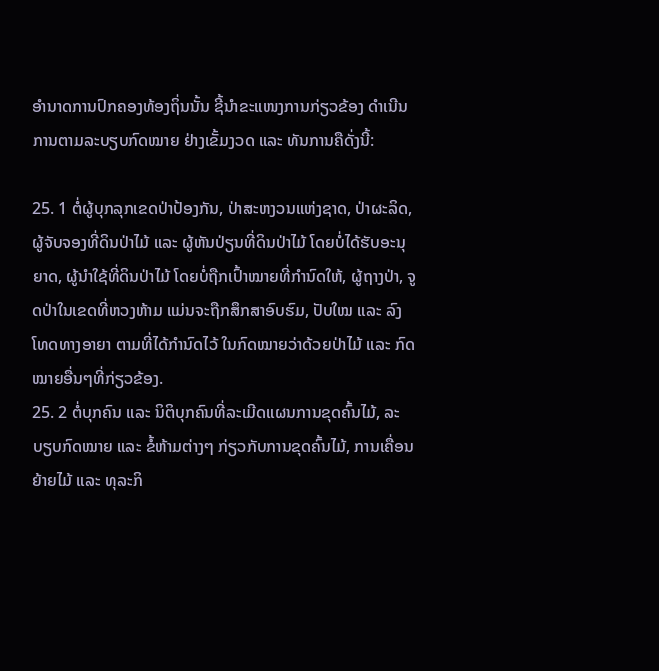ອຳນາດການປົກຄອງທ້ອງຖິ່ນນັ້ນ ຊີ້ນຳຂະແໜງການກ່ຽວຂ້ອງ ດຳເນີນການຕາມລະບຽບກົດໝາຍ ຢ່າງເຂັ້ມງວດ ແລະ ທັນການຄືດັ່ງນີ້:

25. 1 ຕໍ່ຜູ້ບຸກລຸກເຂດປ່າປ້ອງກັນ, ປ່າສະຫງວນແຫ່ງຊາດ, ປ່າຜະລິດ, ຜູ້ຈັບຈອງທີ່ດິນປ່າໄມ້ ແລະ ຜູ້ຫັນປ່ຽນທີ່ດິນປ່າໄມ້ ໂດຍບໍ່ໄດ້ຮັບອະນຸຍາດ, ຜູ້ນຳໃຊ້ທີ່ດິນປ່າໄມ້ ໂດຍບໍ່ຖືກເປົ້າໝາຍທີ່ກຳນົດໃຫ້, ຜູ້ຖາງປ່າ, ຈູດປ່າໃນເຂດທີ່ຫວງຫ້າມ ແມ່ນຈະຖືກສຶກສາອົບຮົມ, ປັບໃໝ ແລະ ລົງໂທດທາງອາຍາ ຕາມທີ່ໄດ້ກຳນົດໄວ້ ໃນກົດໝາຍວ່າດ້ວຍປ່າໄມ້ ແລະ ກົດໝາຍອື່ນໆທີ່ກ່ຽວຂ້ອງ.
25. 2 ຕໍ່ບຸກຄົນ ແລະ ນິຕິບຸກຄົນທີ່ລະເມີດແຜນການຂຸດຄົ້ນໄມ້, ລະບຽບກົດໝາຍ ແລະ ຂໍ້ຫ້າມຕ່າງໆ ກ່ຽວກັບການຂຸດຄົ້ນໄມ້, ການເຄື່ອນຍ້າຍໄມ້ ແລະ ທຸລະກິ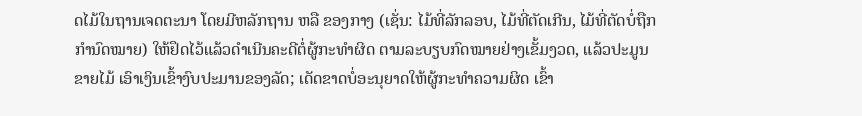ດໄມ້ໃນຖານເຈດຕະນາ ໂດຍມີຫລັກຖານ ຫລື ຂອງກາງ (ເຊັ່ນ: ໄມ້ທີ່ລັກລອບ, ໄມ້ທີ່ຕັດເກີນ, ໄມ້ທີ່ຕັດບໍ່ຖືກກໍານົດໝາຍ) ໃຫ້ຢຶດໄວ້ແລ້ວດໍາເນີນຄະດີຕໍ່ຜູ້ກະທຳຜິດ ຕາມລະບຽບກົດໝາຍຢ່າງເຂັ້ມງວດ, ແລ້ວປະມູນຂາຍໄມ້ ເອົາເງິນເຂົ້າງົບປະມານຂອງລັດ; ເດັດຂາດບໍ່ອະນຸຍາດໃຫ້ຜູ້ກະທຳຄວາມຜິດ ເຂົ້າ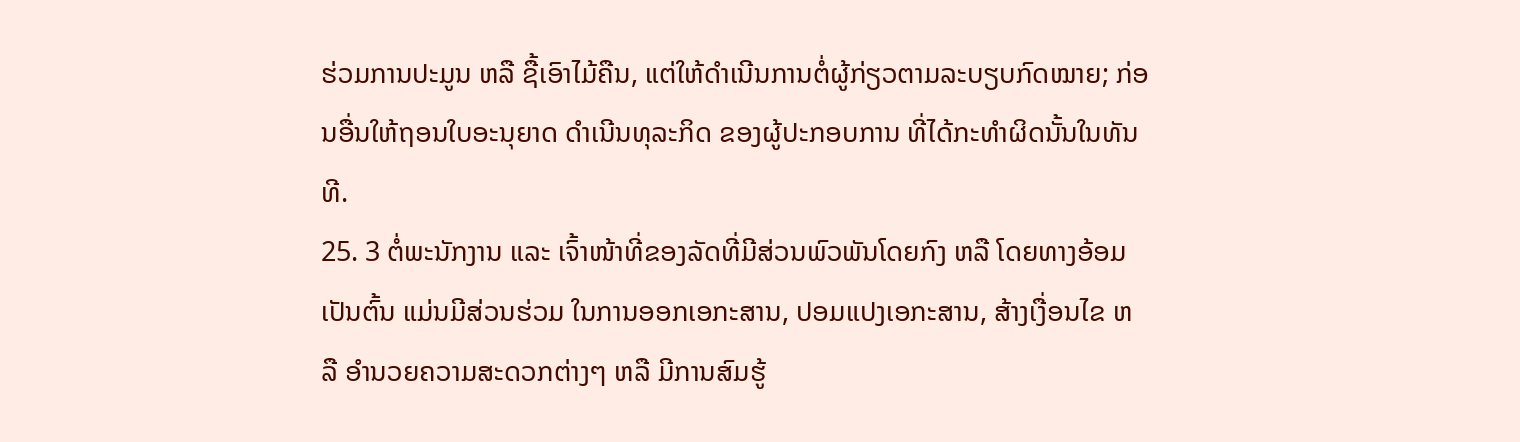ຮ່ວມການປະມູນ ຫລື ຊື້ເອົາໄມ້ຄືນ, ແຕ່ໃຫ້ດຳເນີນການຕໍ່ຜູ້ກ່ຽວຕາມລະບຽບກົດໝາຍ; ກ່ອນອື່ນໃຫ້ຖອນໃບອະນຸຍາດ ດຳເນີນທຸລະກິດ ຂອງຜູ້ປະກອບການ ທີ່ໄດ້ກະທຳຜິດນັ້ນໃນທັນທີ.
25. 3 ຕໍ່ພະນັກງານ ແລະ ເຈົ້າໜ້າທີ່ຂອງລັດທີ່ມີສ່ວນພົວພັນໂດຍກົງ ຫລື ໂດຍທາງອ້ອມ ເປັນຕົ້ນ ແມ່ນມີສ່ວນຮ່ວມ ໃນການອອກເອກະສານ, ປອມແປງເອກະສານ, ສ້າງເງື່ອນໄຂ ຫລື ອຳນວຍຄວາມສະດວກຕ່າງໆ ຫລື ມີການສົມຮູ້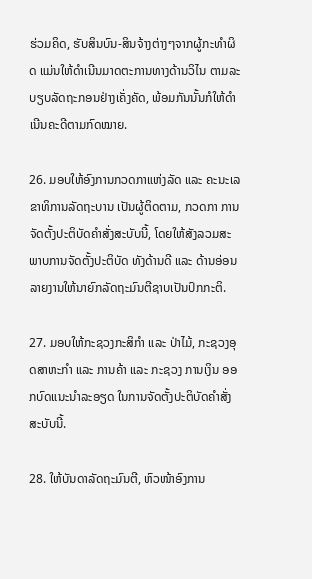ຮ່ວມຄິດ, ຮັບສິນບົນ-ສິນຈ້າງຕ່າງໆຈາກຜູ້ກະທຳຜິດ ແມ່ນໃຫ້ດຳເນີນມາດຕະການທາງດ້ານວິໄນ ຕາມລະບຽບລັດຖະກອນຢ່າງເຄັ່ງຄັດ, ພ້ອມກັນນັ້ນກໍໃຫ້ດຳເນີນຄະດີຕາມກົດໝາຍ.

26. ມອບໃຫ້ອົງການກວດກາແຫ່ງລັດ ແລະ ຄະນະເລຂາທິການລັດຖະບານ ເປັນຜູ້ຕິດຕາມ, ກວດກາ ການຈັດຕັ້ງປະຕິບັດຄຳສັ່ງສະບັບນີ້, ໂດຍໃຫ້ສັງລວມສະພາບການຈັດຕັ້ງປະຕິບັດ ທັງດ້ານດີ ແລະ ດ້ານອ່ອນ ລາຍງານໃຫ້ນາຍົກລັດຖະມົນຕີຊາບເປັນປົກກະຕິ.

27. ມອບໃຫ້ກະຊວງກະສິກຳ ແລະ ປ່າໄມ້, ກະຊວງອຸດສາຫະກຳ ແລະ ການຄ້າ ແລະ ກະຊວງ ການເງິນ ອອກບົດແນະນຳລະອຽດ ໃນການຈັດຕັ້ງປະຕິບັດຄຳສັ່ງສະບັບນີ້.

28. ໃຫ້ບັນດາລັດຖະມົນຕີ, ຫົວໜ້າອົງການ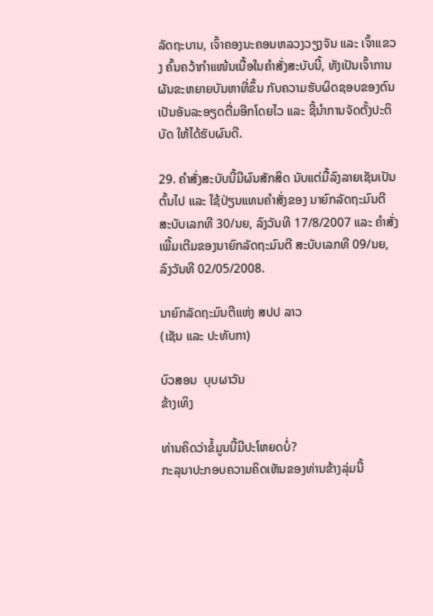ລັດຖະບານ, ເຈົ້າຄອງນະຄອນຫລວງວຽງຈັນ ແລະ ເຈົ້າແຂວງ ຄົ້ນຄວ້າກຳແໜ້ນເນື້ອໃນຄຳສັ່ງສະບັບນີ້, ທັງເປັນເຈົ້າການ ຜັນຂະຫຍາຍບັນຫາທີ່ຂຶ້ນ ກັບຄວາມຮັບຜິດຊອບຂອງຕົນ ເປັນອັນລະອຽດຕື່ມອີກໂດຍໄວ ແລະ ຊີ້ນຳການຈັດຕັ້ງປະຕິບັດ ໃຫ້ໄດ້ຮັບຜົນດີ.

29. ຄຳສັ່ງສະບັບນີ້ມີຜົນສັກສິດ ນັບແຕ່ມື້ລົງລາຍເຊັນເປັນຕົ້ນໄປ ແລະ ໃຊ້ປ່ຽນແທນຄຳສັ່ງຂອງ ນາຍົກລັດຖະມົນຕີ ສະບັບເລກທີ 30/ນຍ, ລົງວັນທີ 17/8/2007 ແລະ ຄຳສັ່ງເພີ້ມເຕີມຂອງນາຍົກລັດຖະມົນຕີ ສະບັບເລກທີ 09/ນຍ, ລົງວັນທີ 02/05/2008.

ນາຍົກລັດຖະມົນຕີແຫ່ງ ສປປ ລາວ
(ເຊັນ ແລະ ປະທັບກາ)

ບົວສອນ  ບຸບຜາວັນ
ຂ້າງເທິງ

ທ່ານຄິດວ່າຂໍ້ມູນນີ້ມີປະໂຫຍດບໍ່?
ກະລຸນາປະກອບຄວາມຄິດເຫັນຂອງທ່ານຂ້າງລຸ່ມນີ້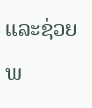ແລະຊ່ວຍພ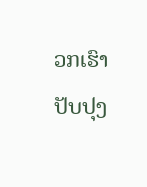ວກເຮົາປັບປຸງ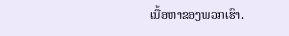ເນື້ອຫາຂອງພວກເຮົາ.